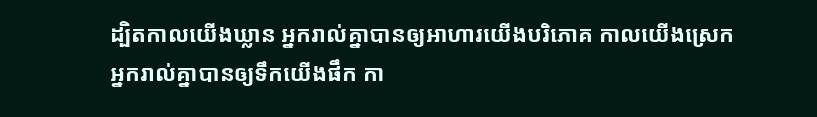ដ្បិតកាលយើងឃ្លាន អ្នករាល់គ្នាបានឲ្យអាហារយើងបរិភោគ កាលយើងស្រេក អ្នករាល់គ្នាបានឲ្យទឹកយើងផឹក កា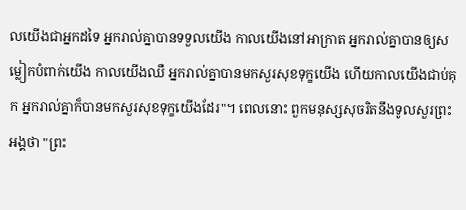លយើងជាអ្នកដទៃ អ្នករាល់គ្នាបានទទួលយើង កាលយើងនៅអាក្រាត អ្នករាល់គ្នាបានឲ្យសម្លៀកបំពាក់យើង កាលយើងឈឺ អ្នករាល់គ្នាបានមកសួរសុខទុក្ខយើង ហើយកាលយើងជាប់គុក អ្នករាល់គ្នាក៏បានមកសួរសុខទុក្ខយើងដែរ"។ ពេលនោះ ពួកមនុស្សសុចរិតនឹងទូលសួរព្រះអង្គថា "ព្រះ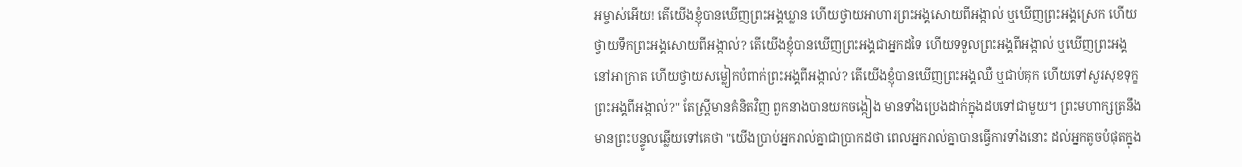អម្ចាស់អើយ! តើយើងខ្ញុំបានឃើញព្រះអង្គឃ្លាន ហើយថ្វាយអាហារព្រះអង្គសោយពីអង្កាល់ ឬឃើញព្រះអង្គស្រេក ហើយថ្វាយទឹកព្រះអង្គសោយពីអង្កាល់? តើយើងខ្ញុំបានឃើញព្រះអង្គជាអ្នកដទៃ ហើយទទួលព្រះអង្គពីអង្កាល់ ឬឃើញព្រះអង្គនៅអាក្រាត ហើយថ្វាយសម្លៀកបំពាក់ព្រះអង្គពីអង្កាល់? តើយើងខ្ញុំបានឃើញព្រះអង្គឈឺ ឬជាប់គុក ហើយទៅសួរសុខទុក្ខព្រះអង្គពីអង្កាល់?" តែស្ត្រីមានគំនិតវិញ ពួកនាងបានយកចង្កៀង មានទាំងប្រេងដាក់ក្នុងដបទៅជាមួយ។ ព្រះមហាក្សត្រនឹងមានព្រះបន្ទូលឆ្លើយទៅគេថា "យើងប្រាប់អ្នករាល់គ្នាជាប្រាកដថា ពេលអ្នករាល់គ្នាបានធ្វើការទាំងនោះ ដល់អ្នកតូចបំផុតក្នុង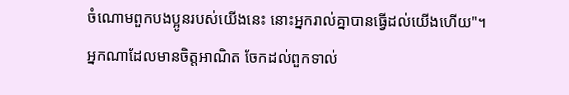ចំណោមពួកបងប្អូនរបស់យើងនេះ នោះអ្នករាល់គ្នាបានធ្វើដល់យើងហើយ"។
អ្នកណាដែលមានចិត្តអាណិត ចែកដល់ពួកទាល់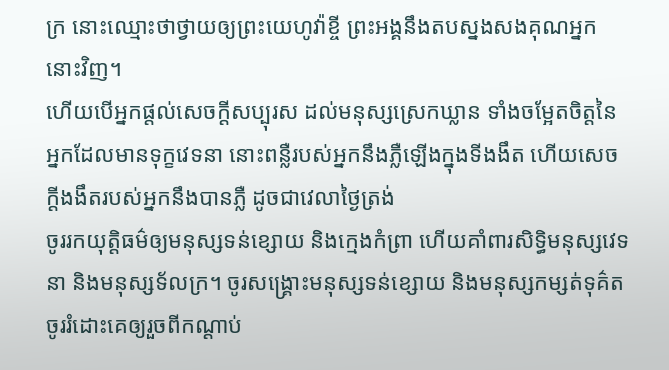ក្រ នោះឈ្មោះថាថ្វាយឲ្យព្រះយេហូវ៉ាខ្ចី ព្រះអង្គនឹងតបស្នងសងគុណអ្នកនោះវិញ។
ហើយបើអ្នកផ្តល់សេចក្ដីសប្បុរស ដល់មនុស្សស្រេកឃ្លាន ទាំងចម្អែតចិត្តនៃអ្នកដែលមានទុក្ខវេទនា នោះពន្លឺរបស់អ្នកនឹងភ្លឺឡើងក្នុងទីងងឹត ហើយសេចក្ដីងងឹតរបស់អ្នកនឹងបានភ្លឺ ដូចជាវេលាថ្ងៃត្រង់
ចូររកយុត្តិធម៌ឲ្យមនុស្សទន់ខ្សោយ និងក្មេងកំព្រា ហើយគាំពារសិទ្ធិមនុស្សវេទនា និងមនុស្សទ័លក្រ។ ចូរសង្គ្រោះមនុស្សទន់ខ្សោយ និងមនុស្សកម្សត់ទុគ៌ត ចូររំដោះគេឲ្យរួចពីកណ្ដាប់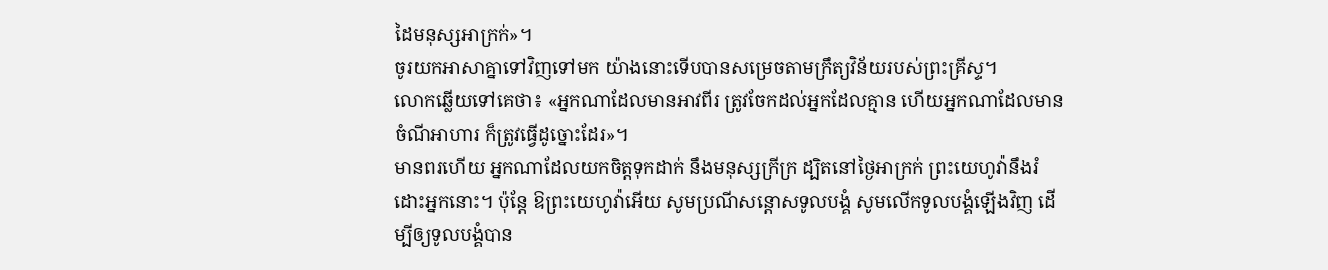ដៃមនុស្សអាក្រក់»។
ចូរយកអាសាគ្នាទៅវិញទៅមក យ៉ាងនោះទើបបានសម្រេចតាមក្រឹត្យវិន័យរបស់ព្រះគ្រីស្ទ។
លោកឆ្លើយទៅគេថា៖ «អ្នកណាដែលមានអាវពីរ ត្រូវចែកដល់អ្នកដែលគ្មាន ហើយអ្នកណាដែលមានចំណីអាហារ ក៏ត្រូវធ្វើដូច្នោះដែរ»។
មានពរហើយ អ្នកណាដែលយកចិត្តទុកដាក់ នឹងមនុស្សក្រីក្រ ដ្បិតនៅថ្ងៃអាក្រក់ ព្រះយេហូវ៉ានឹងរំដោះអ្នកនោះ។ ប៉ុន្ដែ ឱព្រះយេហូវ៉ាអើយ សូមប្រណីសន្ដោសទូលបង្គំ សូមលើកទូលបង្គំឡើងវិញ ដើម្បីឲ្យទូលបង្គំបាន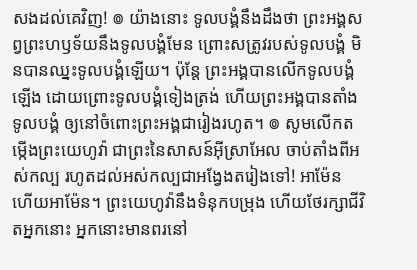សងដល់គេវិញ! ៙ យ៉ាងនោះ ទូលបង្គំនឹងដឹងថា ព្រះអង្គសព្វព្រះហឫទ័យនឹងទូលបង្គំមែន ព្រោះសត្រូវរបស់ទូលបង្គំ មិនបានឈ្នះទូលបង្គំឡើយ។ ប៉ុន្ដែ ព្រះអង្គបានលើកទូលបង្គំឡើង ដោយព្រោះទូលបង្គំទៀងត្រង់ ហើយព្រះអង្គបានតាំងទូលបង្គំ ឲ្យនៅចំពោះព្រះអង្គជារៀងរហូត។ ៙ សូមលើកតម្កើងព្រះយេហូវ៉ា ជាព្រះនៃសាសន៍អ៊ីស្រាអែល ចាប់តាំងពីអស់កល្ប រហូតដល់អស់កល្បជាអង្វែងតរៀងទៅ! អាម៉ែន ហើយអាម៉ែន។ ព្រះយេហូវ៉ានឹងទំនុកបម្រុង ហើយថែរក្សាជីវិតអ្នកនោះ អ្នកនោះមានពរនៅ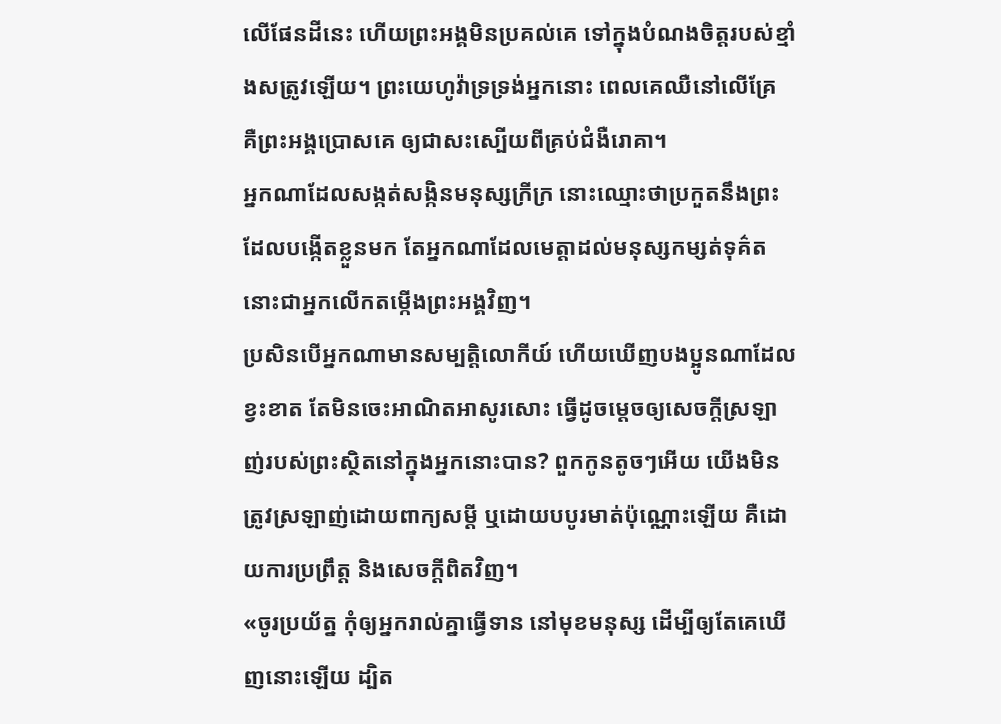លើផែនដីនេះ ហើយព្រះអង្គមិនប្រគល់គេ ទៅក្នុងបំណងចិត្តរបស់ខ្មាំងសត្រូវឡើយ។ ព្រះយេហូវ៉ាទ្រទ្រង់អ្នកនោះ ពេលគេឈឺនៅលើគ្រែ គឺព្រះអង្គប្រោសគេ ឲ្យជាសះស្បើយពីគ្រប់ជំងឺរោគា។
អ្នកណាដែលសង្កត់សង្កិនមនុស្សក្រីក្រ នោះឈ្មោះថាប្រកួតនឹងព្រះដែលបង្កើតខ្លួនមក តែអ្នកណាដែលមេត្តាដល់មនុស្សកម្សត់ទុគ៌ត នោះជាអ្នកលើកតម្កើងព្រះអង្គវិញ។
ប្រសិនបើអ្នកណាមានសម្បត្តិលោកីយ៍ ហើយឃើញបងប្អូនណាដែលខ្វះខាត តែមិនចេះអាណិតអាសូរសោះ ធ្វើដូចម្តេចឲ្យសេចក្ដីស្រឡាញ់របស់ព្រះស្ថិតនៅក្នុងអ្នកនោះបាន? ពួកកូនតូចៗអើយ យើងមិនត្រូវស្រឡាញ់ដោយពាក្យសម្ដី ឬដោយបបូរមាត់ប៉ុណ្ណោះឡើយ គឺដោយការប្រព្រឹត្ត និងសេចក្ដីពិតវិញ។
«ចូរប្រយ័ត្ន កុំឲ្យអ្នករាល់គ្នាធ្វើទាន នៅមុខមនុស្ស ដើម្បីឲ្យតែគេឃើញនោះឡើយ ដ្បិត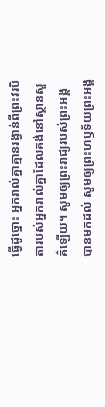ធ្វើដូច្នោះ អ្នករាល់គ្នាគ្មានរង្វាន់ពីព្រះវរបិតារបស់អ្នករាល់គ្នាដែលគង់នៅស្ថានសួគ៌ឡើយ។ សូមឲ្យព្រះរាជ្យរបស់ព្រះអង្គបានមកដល់ សូមឲ្យព្រះហឫទ័យព្រះអង្គ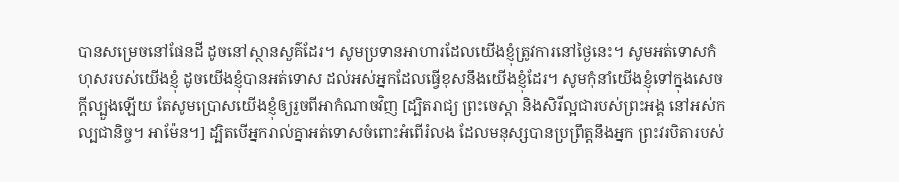បានសម្រេចនៅផែនដី ដូចនៅស្ថានសួគ៌ដែរ។ សូមប្រទានអាហារដែលយើងខ្ញុំត្រូវការនៅថ្ងៃនេះ។ សូមអត់ទោសកំហុសរបស់យើងខ្ញុំ ដូចយើងខ្ញុំបានអត់ទោស ដល់អស់អ្នកដែលធ្វើខុសនឹងយើងខ្ញុំដែរ។ សូមកុំនាំយើងខ្ញុំទៅក្នុងសេចក្តីល្បួងឡើយ តែសូមប្រោសយើងខ្ញុំឲ្យរួចពីអាកំណាចវិញ [ដ្បិតរាជ្យ ព្រះចេស្តា និងសិរីល្អជារបស់ព្រះអង្គ នៅអស់កល្បជានិច្ច។ អាម៉ែន។] ដ្បិតបើអ្នករាល់គ្នាអត់ទោសចំពោះអំពើរំលង ដែលមនុស្សបានប្រព្រឹត្តនឹងអ្នក ព្រះវរបិតារបស់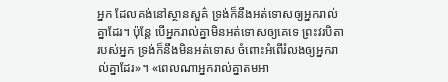អ្នក ដែលគង់នៅស្ថានសួគ៌ ទ្រង់ក៏នឹងអត់ទោសឲ្យអ្នករាល់គ្នាដែរ។ ប៉ុន្តែ បើអ្នករាល់គ្នាមិនអត់ទោសឲ្យគេទេ ព្រះវរបិតារបស់អ្នក ទ្រង់ក៏នឹងមិនអត់ទោស ចំពោះអំពើរំលងឲ្យអ្នករាល់គ្នាដែរ»។ «ពេលណាអ្នករាល់គ្នាតមអា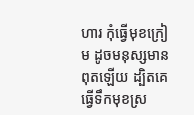ហារ កុំធ្វើមុខក្រៀម ដូចមនុស្សមានពុតឡើយ ដ្បិតគេធ្វើទឹកមុខស្រ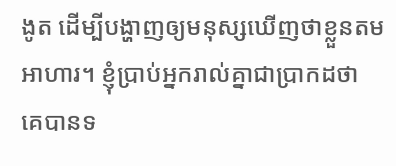ងូត ដើម្បីបង្ហាញឲ្យមនុស្សឃើញថាខ្លួនតមអាហារ។ ខ្ញុំប្រាប់អ្នករាល់គ្នាជាប្រាកដថា គេបានទ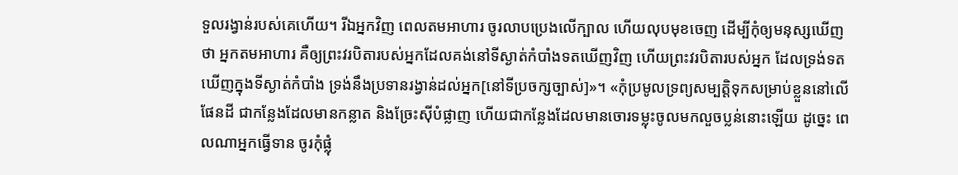ទួលរង្វាន់របស់គេហើយ។ រីឯអ្នកវិញ ពេលតមអាហារ ចូរលាបប្រេងលើក្បាល ហើយលុបមុខចេញ ដើម្បីកុំឲ្យមនុស្សឃើញថា អ្នកតមអាហារ គឺឲ្យព្រះវរបិតារបស់អ្នកដែលគង់នៅទីស្ងាត់កំបាំងទតឃើញវិញ ហើយព្រះវរបិតារបស់អ្នក ដែលទ្រង់ទតឃើញក្នុងទីស្ងាត់កំបាំង ទ្រង់នឹងប្រទានរង្វាន់ដល់អ្នក[នៅទីប្រចក្សច្បាស់]»។ «កុំប្រមូលទ្រព្យសម្បត្តិទុកសម្រាប់ខ្លួននៅលើផែនដី ជាកន្លែងដែលមានកន្លាត និងច្រែះស៊ីបំផ្លាញ ហើយជាកន្លែងដែលមានចោរទម្លុះចូលមកលួចប្លន់នោះឡើយ ដូច្នេះ ពេលណាអ្នកធ្វើទាន ចូរកុំផ្លុំ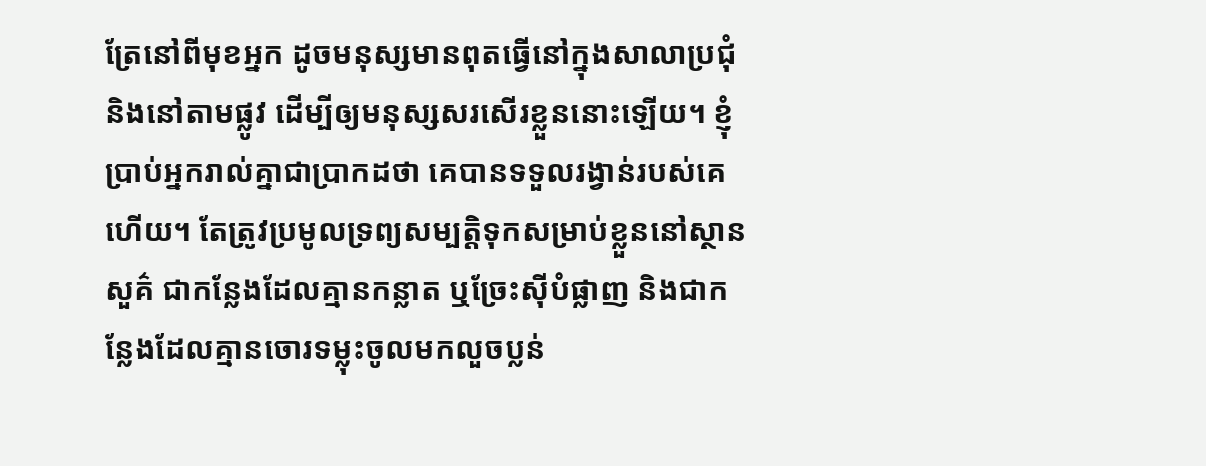ត្រែនៅពីមុខអ្នក ដូចមនុស្សមានពុតធ្វើនៅក្នុងសាលាប្រជុំ និងនៅតាមផ្លូវ ដើម្បីឲ្យមនុស្សសរសើរខ្លួននោះឡើយ។ ខ្ញុំប្រាប់អ្នករាល់គ្នាជាប្រាកដថា គេបានទទួលរង្វាន់របស់គេហើយ។ តែត្រូវប្រមូលទ្រព្យសម្បត្តិទុកសម្រាប់ខ្លួននៅស្ថានសួគ៌ ជាកន្លែងដែលគ្មានកន្លាត ឬច្រែះស៊ីបំផ្លាញ និងជាកន្លែងដែលគ្មានចោរទម្លុះចូលមកលួចប្លន់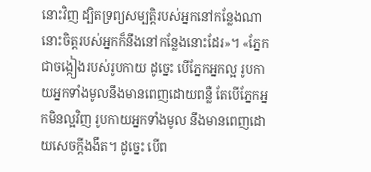នោះវិញ ដ្បិតទ្រព្យសម្បត្តិរបស់អ្នកនៅកន្លែងណា នោះចិត្តរបស់អ្នកក៏នឹងនៅកន្លែងនោះដែរ»។ «ភ្នែកជាចង្កៀងរបស់រូបកាយ ដូច្នេះ បើភ្នែកអ្នកល្អ រូបកាយអ្នកទាំងមូលនឹងមានពេញដោយពន្លឺ តែបើភ្នែកអ្នកមិនល្អវិញ រូបកាយអ្នកទាំងមូល នឹងមានពេញដោយសេចក្តីងងឹត។ ដូច្នេះ បើព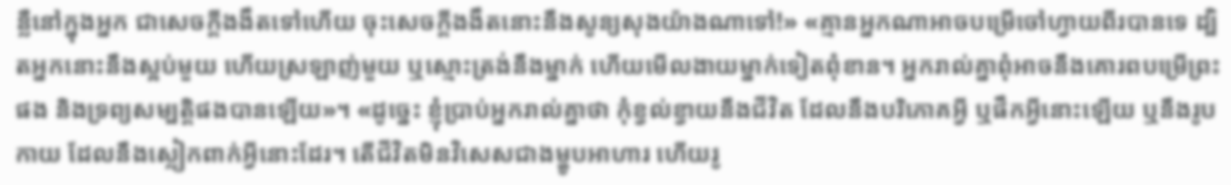ន្លឺនៅក្នុងអ្នក ជាសេចក្តីងងឹតទៅហើយ ចុះសេចក្តីងងឹតនោះនឹងសូន្យសុងយ៉ាងណាទៅ!» «គ្មានអ្នកណាអាចបម្រើចៅហ្វាយពីរបានទេ ដ្បិតអ្នកនោះនឹងស្អប់មួយ ហើយស្រឡាញ់មួយ ឬស្មោះត្រង់នឹងម្នាក់ ហើយមើលងាយម្នាក់ទៀតពុំខាន។ អ្នករាល់គ្នាពុំអាចនឹងគោរពបម្រើព្រះផង និងទ្រព្យសម្បត្តិផងបានឡើយ»។ «ដូច្នេះ ខ្ញុំប្រាប់អ្នករាល់គ្នាថា កុំខ្វល់ខ្វាយនឹងជីវិត ដែលនឹងបរិភោគអ្វី ឬផឹកអ្វីនោះឡើយ ឬនឹងរូបកាយ ដែលនឹងស្លៀកពាក់អ្វីនោះដែរ។ តើជីវិតមិនវិសេសជាងម្ហូបអាហារ ហើយរូ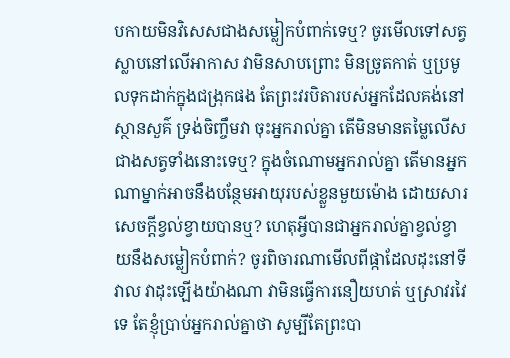បកាយមិនវិសេសជាងសម្លៀកបំពាក់ទេឬ? ចូរមើលទៅសត្វស្លាបនៅលើអាកាស វាមិនសាបព្រោះ មិនច្រូតកាត់ ឬប្រមូលទុកដាក់ក្នុងជង្រុកផង តែព្រះវរបិតារបស់អ្នកដែលគង់នៅស្ថានសួគ៌ ទ្រង់ចិញ្ចឹមវា ចុះអ្នករាល់គ្នា តើមិនមានតម្លៃលើសជាងសត្វទាំងនោះទេឬ? ក្នុងចំណោមអ្នករាល់គ្នា តើមានអ្នកណាម្នាក់អាចនឹងបន្ថែមអាយុរបស់ខ្លួនមួយម៉ោង ដោយសារសេចក្តីខ្វល់ខ្វាយបានឬ? ហេតុអ្វីបានជាអ្នករាល់គ្នាខ្វល់ខ្វាយនឹងសម្លៀកបំពាក់? ចូរពិចារណាមើលពីផ្កាដែលដុះនៅទីវាល វាដុះឡើងយ៉ាងណា វាមិនធ្វើការនឿយហត់ ឬស្រាវរវៃទេ តែខ្ញុំប្រាប់អ្នករាល់គ្នាថា សូម្បីតែព្រះបា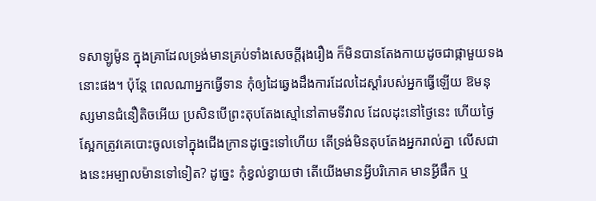ទសាឡូម៉ូន ក្នុងគ្រាដែលទ្រង់មានគ្រប់ទាំងសេចក្តីរុងរឿង ក៏មិនបានតែងកាយដូចជាផ្កាមួយទងនោះផង។ ប៉ុន្តែ ពេលណាអ្នកធ្វើទាន កុំឲ្យដៃឆ្វេងដឹងការដែលដៃស្តាំរបស់អ្នកធ្វើឡើយ ឱមនុស្សមានជំនឿតិចអើយ ប្រសិនបើព្រះតុបតែងស្មៅនៅតាមទីវាល ដែលដុះនៅថ្ងៃនេះ ហើយថ្ងៃស្អែកត្រូវគេបោះចូលទៅក្នុងជើងក្រានដូច្នេះទៅហើយ តើទ្រង់មិនតុបតែងអ្នករាល់គ្នា លើសជាងនេះអម្បាលម៉ានទៅទៀត? ដូច្នេះ កុំខ្វល់ខ្វាយថា តើយើងមានអ្វីបរិភោគ មានអ្វីផឹក ឬ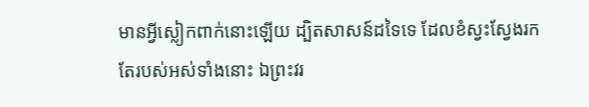មានអ្វីស្លៀកពាក់នោះឡើយ ដ្បិតសាសន៍ដទៃទេ ដែលខំស្វះស្វែងរកតែរបស់អស់ទាំងនោះ ឯព្រះវរ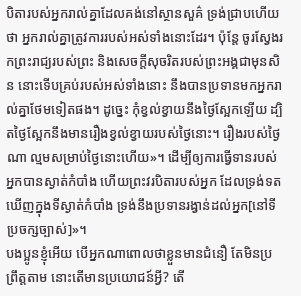បិតារបស់អ្នករាល់គ្នាដែលគង់នៅស្ថានសួគ៌ ទ្រង់ជ្រាបហើយថា អ្នករាល់គ្នាត្រូវការរបស់អស់ទាំងនោះដែរ។ ប៉ុន្តែ ចូរស្វែងរកព្រះរាជ្យរបស់ព្រះ និងសេចក្តីសុចរិតរបស់ព្រះអង្គជាមុនសិន នោះទើបគ្រប់របស់អស់ទាំងនោះ នឹងបានប្រទានមកអ្នករាល់គ្នាថែមទៀតផង។ ដូច្នេះ កុំខ្វល់ខ្វាយនឹងថ្ងៃស្អែកឡើយ ដ្បិតថ្ងៃស្អែកនឹងមានរឿងខ្វល់ខ្វាយរបស់ថ្ងៃនោះ។ រឿងរបស់ថ្ងៃណា ល្មមសម្រាប់ថ្ងៃនោះហើយ»។ ដើម្បីឲ្យការធ្វើទានរបស់អ្នកបានស្ងាត់កំបាំង ហើយព្រះវរបិតារបស់អ្នក ដែលទ្រង់ទតឃើញក្នុងទីស្ងាត់កំបាំង ទ្រង់នឹងប្រទានរង្វាន់ដល់អ្នក[នៅទីប្រចក្សច្បាស់]»។
បងប្អូនខ្ញុំអើយ បើអ្នកណាពោលថាខ្លួនមានជំនឿ តែមិនប្រព្រឹត្តតាម នោះតើមានប្រយោជន៍អ្វី? តើ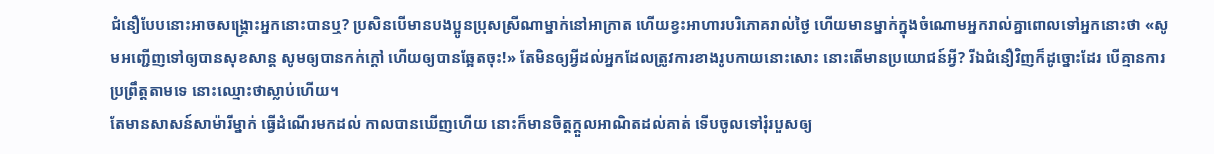ជំនឿបែបនោះអាចសង្គ្រោះអ្នកនោះបានឬ? ប្រសិនបើមានបងប្អូនប្រុសស្រីណាម្នាក់នៅអាក្រាត ហើយខ្វះអាហារបរិភោគរាល់ថ្ងៃ ហើយមានម្នាក់ក្នុងចំណោមអ្នករាល់គ្នាពោលទៅអ្នកនោះថា «សូមអញ្ជើញទៅឲ្យបានសុខសាន្ត សូមឲ្យបានកក់ក្តៅ ហើយឲ្យបានឆ្អែតចុះ!» តែមិនឲ្យអ្វីដល់អ្នកដែលត្រូវការខាងរូបកាយនោះសោះ នោះតើមានប្រយោជន៍អ្វី? រីឯជំនឿវិញក៏ដូច្នោះដែរ បើគ្មានការប្រព្រឹត្តតាមទេ នោះឈ្មោះថាស្លាប់ហើយ។
តែមានសាសន៍សាម៉ារីម្នាក់ ធ្វើដំណើរមកដល់ កាលបានឃើញហើយ នោះក៏មានចិត្តក្តួលអាណិតដល់គាត់ ទើបចូលទៅរុំរបួសឲ្យ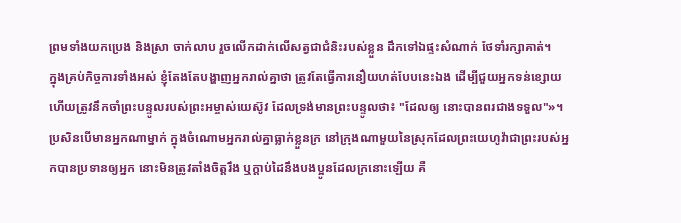ព្រមទាំងយកប្រេង និងស្រា ចាក់លាប រួចលើកដាក់លើសត្វជាជំនិះរបស់ខ្លួន ដឹកទៅឯផ្ទះសំណាក់ ថែទាំរក្សាគាត់។
ក្នុងគ្រប់កិច្ចការទាំងអស់ ខ្ញុំតែងតែបង្ហាញអ្នករាល់គ្នាថា ត្រូវតែធ្វើការនឿយហត់បែបនេះឯង ដើម្បីជួយអ្នកទន់ខ្សោយ ហើយត្រូវនឹកចាំព្រះបន្ទូលរបស់ព្រះអម្ចាស់យេស៊ូវ ដែលទ្រង់មានព្រះបន្ទូលថា៖ "ដែលឲ្យ នោះបានពរជាងទទួល"»។
ប្រសិនបើមានអ្នកណាម្នាក់ ក្នុងចំណោមអ្នករាល់គ្នាធ្លាក់ខ្លួនក្រ នៅក្រុងណាមួយនៃស្រុកដែលព្រះយេហូវ៉ាជាព្រះរបស់អ្នកបានប្រទានឲ្យអ្នក នោះមិនត្រូវតាំងចិត្តរឹង ឬក្តាប់ដៃនឹងបងប្អូនដែលក្រនោះឡើយ គឺ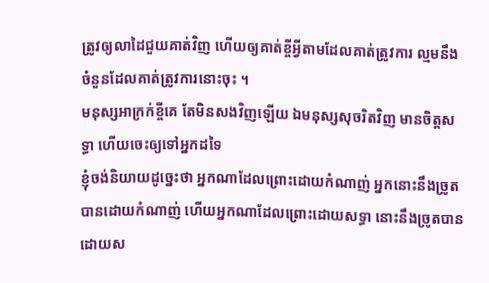ត្រូវឲ្យលាដៃជួយគាត់វិញ ហើយឲ្យគាត់ខ្ចីអ្វីតាមដែលគាត់ត្រូវការ ល្មមនឹងចំនួនដែលគាត់ត្រូវការនោះចុះ ។
មនុស្សអាក្រក់ខ្ចីគេ តែមិនសងវិញឡើយ ឯមនុស្សសុចរិតវិញ មានចិត្តសទ្ធា ហើយចេះឲ្យទៅអ្នកដទៃ
ខ្ញុំចង់និយាយដូច្នេះថា អ្នកណាដែលព្រោះដោយកំណាញ់ អ្នកនោះនឹងច្រូតបានដោយកំណាញ់ ហើយអ្នកណាដែលព្រោះដោយសទ្ធា នោះនឹងច្រូតបានដោយស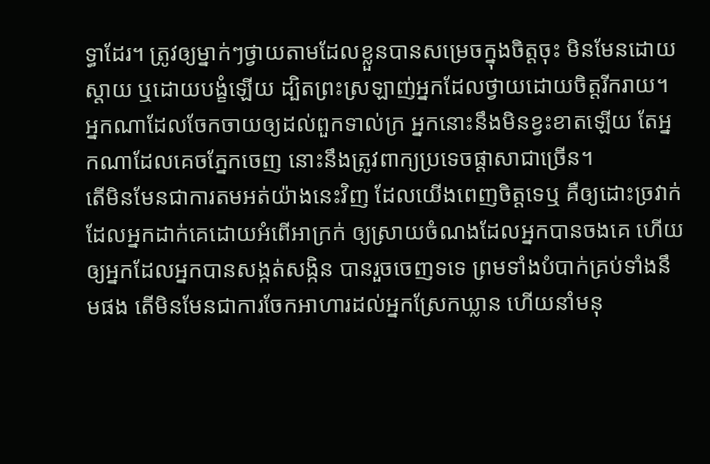ទ្ធាដែរ។ ត្រូវឲ្យម្នាក់ៗថ្វាយតាមដែលខ្លួនបានសម្រេចក្នុងចិត្តចុះ មិនមែនដោយស្តាយ ឬដោយបង្ខំឡើយ ដ្បិតព្រះស្រឡាញ់អ្នកដែលថ្វាយដោយចិត្តរីករាយ។
អ្នកណាដែលចែកចាយឲ្យដល់ពួកទាល់ក្រ អ្នកនោះនឹងមិនខ្វះខាតឡើយ តែអ្នកណាដែលគេចភ្នែកចេញ នោះនឹងត្រូវពាក្យប្រទេចផ្ដាសាជាច្រើន។
តើមិនមែនជាការតមអត់យ៉ាងនេះវិញ ដែលយើងពេញចិត្តទេឬ គឺឲ្យដោះច្រវាក់ ដែលអ្នកដាក់គេដោយអំពើអាក្រក់ ឲ្យស្រាយចំណងដែលអ្នកបានចងគេ ហើយឲ្យអ្នកដែលអ្នកបានសង្កត់សង្កិន បានរួចចេញទទេ ព្រមទាំងបំបាក់គ្រប់ទាំងនឹមផង តើមិនមែនជាការចែកអាហារដល់អ្នកស្រែកឃ្លាន ហើយនាំមនុ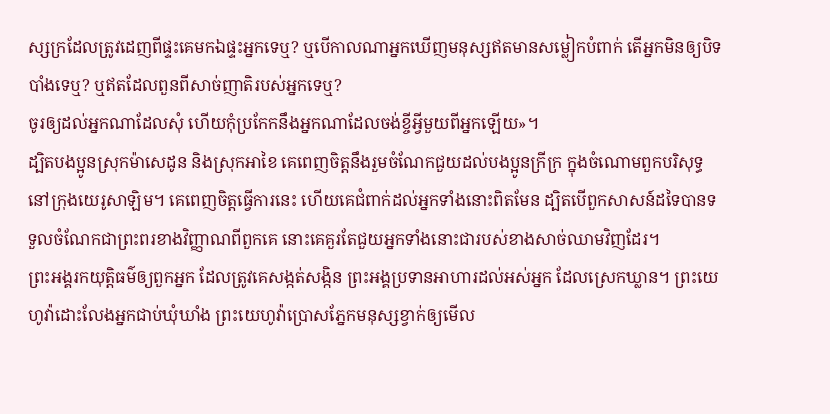ស្សក្រដែលត្រូវដេញពីផ្ទះគេមកឯផ្ទះអ្នកទេឬ? ឬបើកាលណាអ្នកឃើញមនុស្សឥតមានសម្លៀកបំពាក់ តើអ្នកមិនឲ្យបិទបាំងទេឬ? ឬឥតដែលពួនពីសាច់ញាតិរបស់អ្នកទេឬ?
ចូរឲ្យដល់អ្នកណាដែលសុំ ហើយកុំប្រកែកនឹងអ្នកណាដែលចង់ខ្ចីអ្វីមួយពីអ្នកឡើយ»។
ដ្បិតបងប្អូនស្រុកម៉ាសេដូន និងស្រុកអាខៃ គេពេញចិត្តនឹងរួមចំណែកជួយដល់បងប្អូនក្រីក្រ ក្នុងចំណោមពួកបរិសុទ្ធនៅក្រុងយេរូសាឡិម។ គេពេញចិត្តធ្វើការនេះ ហើយគេជំពាក់ដល់អ្នកទាំងនោះពិតមែន ដ្បិតបើពួកសាសន៍ដទៃបានទទួលចំណែកជាព្រះពរខាងវិញ្ញាណពីពួកគេ នោះគេគួរតែជួយអ្នកទាំងនោះជារបស់ខាងសាច់ឈាមវិញដែរ។
ព្រះអង្គរកយុត្តិធម៌ឲ្យពួកអ្នក ដែលត្រូវគេសង្កត់សង្កិន ព្រះអង្គប្រទានអាហារដល់អស់អ្នក ដែលស្រេកឃ្លាន។ ព្រះយេហូវ៉ាដោះលែងអ្នកជាប់ឃុំឃាំង ព្រះយេហូវ៉ាប្រោសភ្នែកមនុស្សខ្វាក់ឲ្យមើល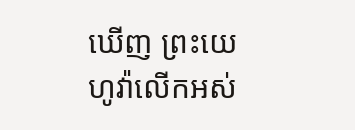ឃើញ ព្រះយេហូវ៉ាលើកអស់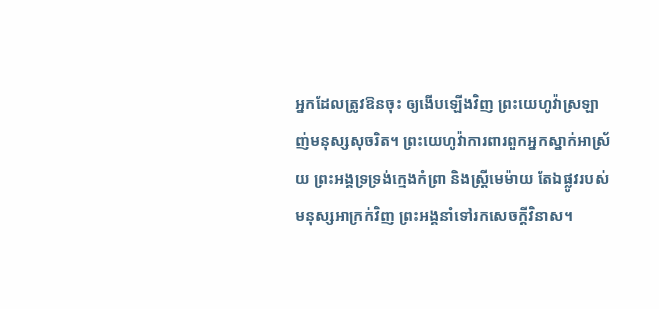អ្នកដែលត្រូវឱនចុះ ឲ្យងើបឡើងវិញ ព្រះយេហូវ៉ាស្រឡាញ់មនុស្សសុចរិត។ ព្រះយេហូវ៉ាការពារពួកអ្នកស្នាក់អាស្រ័យ ព្រះអង្គទ្រទ្រង់ក្មេងកំព្រា និងស្ត្រីមេម៉ាយ តែឯផ្លូវរបស់មនុស្សអាក្រក់វិញ ព្រះអង្គនាំទៅរកសេចក្ដីវិនាស។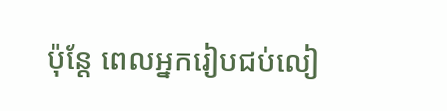ប៉ុន្តែ ពេលអ្នករៀបជប់លៀ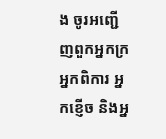ង ចូរអញ្ជើញពួកអ្នកក្រ អ្នកពិការ អ្នកខ្ញើច និងអ្ន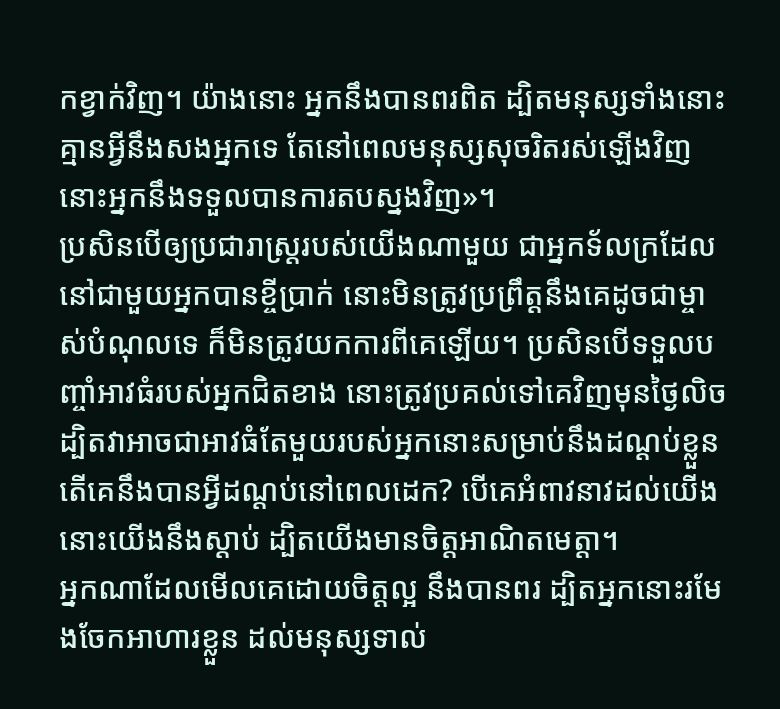កខ្វាក់វិញ។ យ៉ាងនោះ អ្នកនឹងបានពរពិត ដ្បិតមនុស្សទាំងនោះគ្មានអ្វីនឹងសងអ្នកទេ តែនៅពេលមនុស្សសុចរិតរស់ឡើងវិញ នោះអ្នកនឹងទទួលបានការតបស្នងវិញ»។
ប្រសិនបើឲ្យប្រជារាស្ត្ររបស់យើងណាមួយ ជាអ្នកទ័លក្រដែលនៅជាមួយអ្នកបានខ្ចីប្រាក់ នោះមិនត្រូវប្រព្រឹត្តនឹងគេដូចជាម្ចាស់បំណុលទេ ក៏មិនត្រូវយកការពីគេឡើយ។ ប្រសិនបើទទួលបញ្ចាំអាវធំរបស់អ្នកជិតខាង នោះត្រូវប្រគល់ទៅគេវិញមុនថ្ងៃលិច ដ្បិតវាអាចជាអាវធំតែមួយរបស់អ្នកនោះសម្រាប់នឹងដណ្ដប់ខ្លួន តើគេនឹងបានអ្វីដណ្តប់នៅពេលដេក? បើគេអំពាវនាវដល់យើង នោះយើងនឹងស្ដាប់ ដ្បិតយើងមានចិត្តអាណិតមេត្តា។
អ្នកណាដែលមើលគេដោយចិត្តល្អ នឹងបានពរ ដ្បិតអ្នកនោះរមែងចែកអាហារខ្លួន ដល់មនុស្សទាល់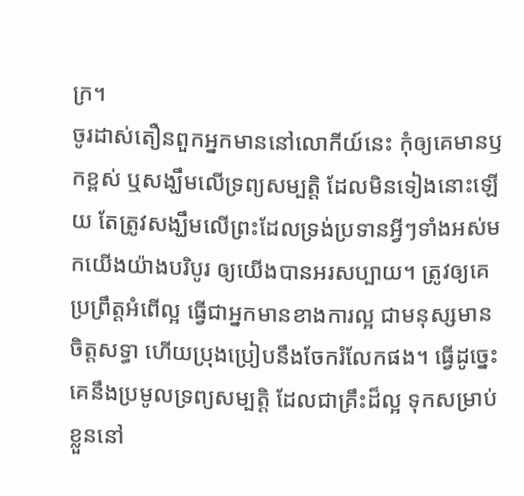ក្រ។
ចូរដាស់តឿនពួកអ្នកមាននៅលោកីយ៍នេះ កុំឲ្យគេមានឫកខ្ពស់ ឬសង្ឃឹមលើទ្រព្យសម្បត្តិ ដែលមិនទៀងនោះឡើយ តែត្រូវសង្ឃឹមលើព្រះដែលទ្រង់ប្រទានអ្វីៗទាំងអស់មកយើងយ៉ាងបរិបូរ ឲ្យយើងបានអរសប្បាយ។ ត្រូវឲ្យគេប្រព្រឹត្តអំពើល្អ ធ្វើជាអ្នកមានខាងការល្អ ជាមនុស្សមានចិត្តសទ្ធា ហើយប្រុងប្រៀបនឹងចែករំលែកផង។ ធ្វើដូច្នេះ គេនឹងប្រមូលទ្រព្យសម្បត្ដិ ដែលជាគ្រឹះដ៏ល្អ ទុកសម្រាប់ខ្លួននៅ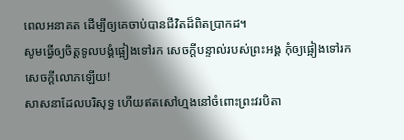ពេលអនាគត ដើម្បីឲ្យគេចាប់បានជីវិតដ៏ពិតប្រាកដ។
សូមធ្វើឲ្យចិត្តទូលបង្គំផ្អៀងទៅរក សេចក្ដីបន្ទាល់របស់ព្រះអង្គ កុំឲ្យផ្អៀងទៅរកសេចក្ដីលោភឡើយ!
សាសនាដែលបរិសុទ្ធ ហើយឥតសៅហ្មងនៅចំពោះព្រះវរបិតា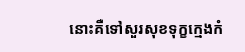នោះគឺទៅសួរសុខទុក្ខក្មេងកំ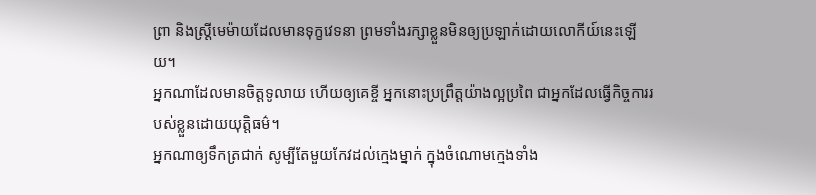ព្រា និងស្ត្រីមេម៉ាយដែលមានទុក្ខវេទនា ព្រមទាំងរក្សាខ្លួនមិនឲ្យប្រឡាក់ដោយលោកីយ៍នេះឡើយ។
អ្នកណាដែលមានចិត្តទូលាយ ហើយឲ្យគេខ្ចី អ្នកនោះប្រព្រឹត្តយ៉ាងល្អប្រពៃ ជាអ្នកដែលធ្វើកិច្ចការរបស់ខ្លួនដោយយុត្តិធម៌។
អ្នកណាឲ្យទឹកត្រជាក់ សូម្បីតែមួយកែវដល់ក្មេងម្នាក់ ក្នុងចំណោមក្មេងទាំង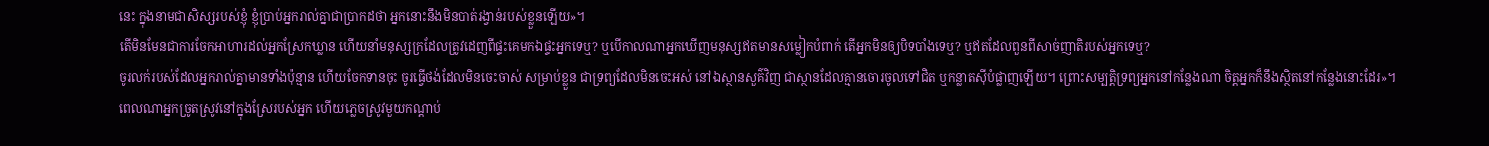នេះ ក្នុងនាមជាសិស្សរបស់ខ្ញុំ ខ្ញុំប្រាប់អ្នករាល់គ្នាជាប្រាកដថា អ្នកនោះនឹងមិនបាត់រង្វាន់របស់ខ្លួនឡើយ»។
តើមិនមែនជាការចែកអាហារដល់អ្នកស្រែកឃ្លាន ហើយនាំមនុស្សក្រដែលត្រូវដេញពីផ្ទះគេមកឯផ្ទះអ្នកទេឬ? ឬបើកាលណាអ្នកឃើញមនុស្សឥតមានសម្លៀកបំពាក់ តើអ្នកមិនឲ្យបិទបាំងទេឬ? ឬឥតដែលពួនពីសាច់ញាតិរបស់អ្នកទេឬ?
ចូរលក់របស់ដែលអ្នករាល់គ្នាមានទាំងប៉ុន្មាន ហើយចែកទានចុះ ចូរធ្វើថង់ដែលមិនចេះចាស់ សម្រាប់ខ្លួន ជាទ្រព្យដែលមិនចេះអស់ នៅឯស្ថានសួគ៌វិញ ជាស្ថានដែលគ្មានចោរចូលទៅជិត ឬកន្លាតស៊ីបំផ្លាញឡើយ។ ព្រោះសម្បត្តិទ្រព្យអ្នកនៅកន្លែងណា ចិត្តអ្នកក៏នឹងស្ថិតនៅកន្លែងនោះដែរ»។
ពេលណាអ្នកច្រូតស្រូវនៅក្នុងស្រែរបស់អ្នក ហើយភ្លេចស្រូវមួយកណ្ដាប់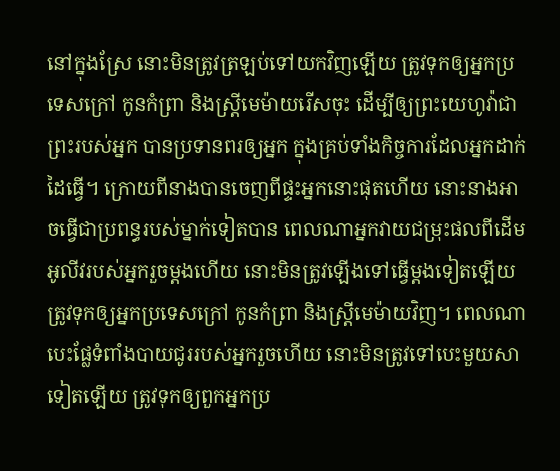នៅក្នុងស្រែ នោះមិនត្រូវត្រឡប់ទៅយកវិញឡើយ ត្រូវទុកឲ្យអ្នកប្រទេសក្រៅ កូនកំព្រា និងស្រ្ដីមេម៉ាយរើសចុះ ដើម្បីឲ្យព្រះយេហូវ៉ាជាព្រះរបស់អ្នក បានប្រទានពរឲ្យអ្នក ក្នុងគ្រប់ទាំងកិច្ចការដែលអ្នកដាក់ដៃធ្វើ។ ក្រោយពីនាងបានចេញពីផ្ទះអ្នកនោះផុតហើយ នោះនាងអាចធ្វើជាប្រពន្ធរបស់ម្នាក់ទៀតបាន ពេលណាអ្នកវាយជម្រុះផលពីដើមអូលីវរបស់អ្នករួចម្តងហើយ នោះមិនត្រូវឡើងទៅធ្វើម្តងទៀតឡើយ ត្រូវទុកឲ្យអ្នកប្រទេសក្រៅ កូនកំព្រា និងស្រ្ដីមេម៉ាយវិញ។ ពេលណាបេះផ្លែទំពាំងបាយជូររបស់អ្នករួចហើយ នោះមិនត្រូវទៅបេះមួយសាទៀតឡើយ ត្រូវទុកឲ្យពួកអ្នកប្រ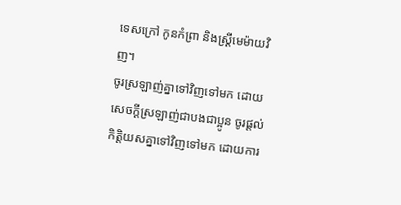ទេសក្រៅ កូនកំព្រា និងស្រ្ដីមេម៉ាយវិញ។
ចូរស្រឡាញ់គ្នាទៅវិញទៅមក ដោយសេចក្ដីស្រឡាញ់ជាបងជាប្អូន ចូរផ្តល់កិត្តិយសគ្នាទៅវិញទៅមក ដោយការ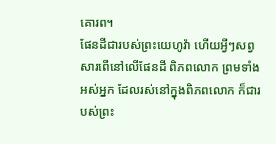គោរព។
ផែនដីជារបស់ព្រះយេហូវ៉ា ហើយអ្វីៗសព្វសារពើនៅលើផែនដី ពិភពលោក ព្រមទាំងអស់អ្នក ដែលរស់នៅក្នុងពិភពលោក ក៏ជារបស់ព្រះ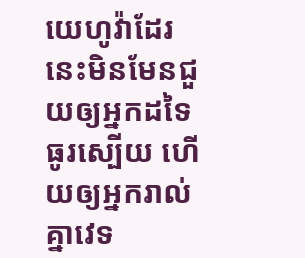យេហូវ៉ាដែរ
នេះមិនមែនជួយឲ្យអ្នកដទៃធូរស្បើយ ហើយឲ្យអ្នករាល់គ្នាវេទ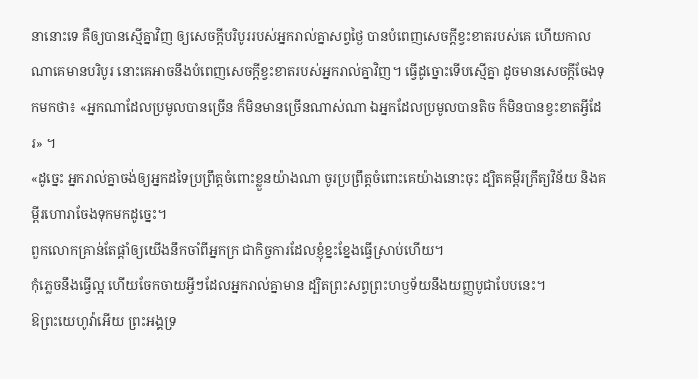នានោះទេ គឺឲ្យបានស្មើគ្នាវិញ ឲ្យសេចក្តីបរិបូររបស់អ្នករាល់គ្នាសព្វថ្ងៃ បានបំពេញសេចក្ដីខ្វះខាតរបស់គេ ហើយកាលណាគេមានបរិបូរ នោះគេអាចនឹងបំពេញសេចក្ដីខ្វះខាតរបស់អ្នករាល់គ្នាវិញ។ ធ្វើដូច្នោះទើបស្មើគ្នា ដូចមានសេចក្តីចែងទុកមកថា៖ «អ្នកណាដែលប្រមូលបានច្រើន ក៏មិនមានច្រើនណាស់ណា ឯអ្នកដែលប្រមូលបានតិច ក៏មិនបានខ្វះខាតអ្វីដែរ» ។
«ដូច្នេះ អ្នករាល់គ្នាចង់ឲ្យអ្នកដទៃប្រព្រឹត្តចំពោះខ្លួនយ៉ាងណា ចូរប្រព្រឹត្តចំពោះគេយ៉ាងនោះចុះ ដ្បិតគម្ពីរក្រឹត្យវិន័យ និងគម្ពីរហោរាចែងទុកមកដូច្នេះ។
ពួកលោកគ្រាន់តែផ្តាំឲ្យយើងនឹកចាំពីអ្នកក្រ ជាកិច្ចការដែលខ្ញុំខ្នះខ្នែងធ្វើស្រាប់ហើយ។
កុំភ្លេចនឹងធ្វើល្អ ហើយចែកចាយអ្វីៗដែលអ្នករាល់គ្នាមាន ដ្បិតព្រះសព្វព្រះហឫទ័យនឹងយញ្ញបូជាបែបនេះ។
ឱព្រះយេហូវ៉ាអើយ ព្រះអង្គទ្រ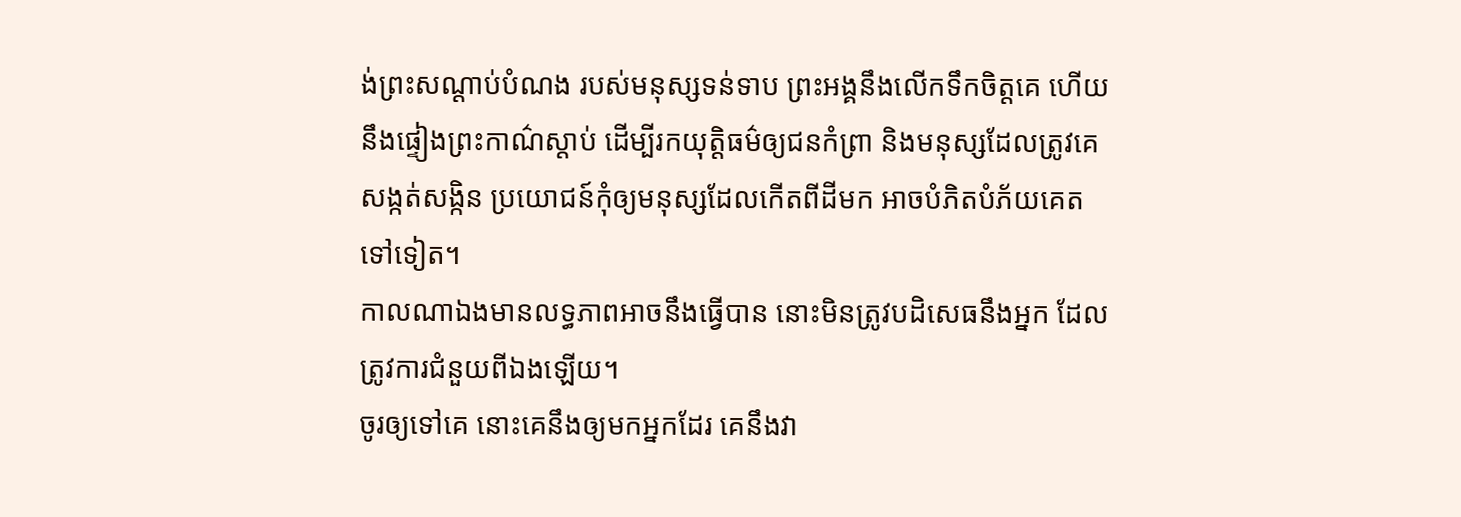ង់ព្រះសណ្ដាប់បំណង របស់មនុស្សទន់ទាប ព្រះអង្គនឹងលើកទឹកចិត្តគេ ហើយនឹងផ្ទៀងព្រះកាណ៌ស្ដាប់ ដើម្បីរកយុត្តិធម៌ឲ្យជនកំព្រា និងមនុស្សដែលត្រូវគេសង្កត់សង្កិន ប្រយោជន៍កុំឲ្យមនុស្សដែលកើតពីដីមក អាចបំភិតបំភ័យគេតទៅទៀត។
កាលណាឯងមានលទ្ធភាពអាចនឹងធ្វើបាន នោះមិនត្រូវបដិសេធនឹងអ្នក ដែលត្រូវការជំនួយពីឯងឡើយ។
ចូរឲ្យទៅគេ នោះគេនឹងឲ្យមកអ្នកដែរ គេនឹងវា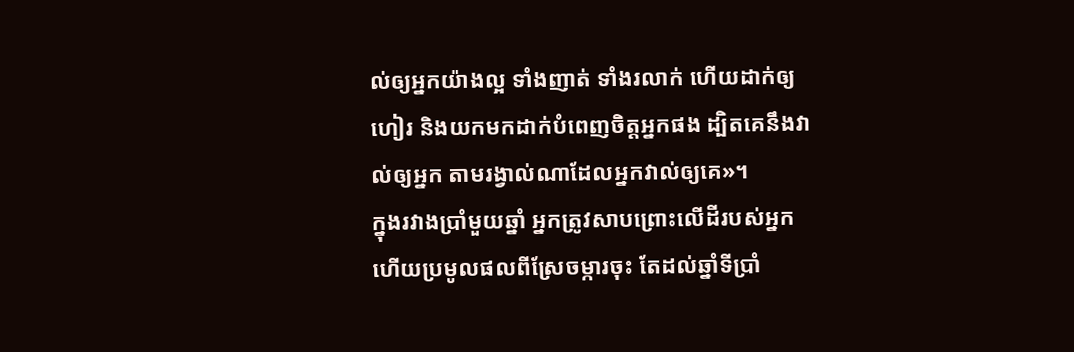ល់ឲ្យអ្នកយ៉ាងល្អ ទាំងញាត់ ទាំងរលាក់ ហើយដាក់ឲ្យហៀរ និងយកមកដាក់បំពេញចិត្តអ្នកផង ដ្បិតគេនឹងវាល់ឲ្យអ្នក តាមរង្វាល់ណាដែលអ្នកវាល់ឲ្យគេ»។
ក្នុងរវាងប្រាំមួយឆ្នាំ អ្នកត្រូវសាបព្រោះលើដីរបស់អ្នក ហើយប្រមូលផលពីស្រែចម្ការចុះ តែដល់ឆ្នាំទីប្រាំ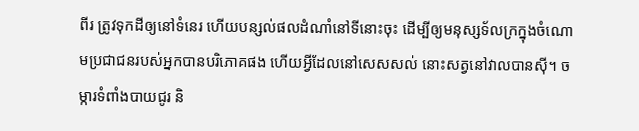ពីរ ត្រូវទុកដីឲ្យនៅទំនេរ ហើយបន្សល់ផលដំណាំនៅទីនោះចុះ ដើម្បីឲ្យមនុស្សទ័លក្រក្នុងចំណោមប្រជាជនរបស់អ្នកបានបរិភោគផង ហើយអ្វីដែលនៅសេសសល់ នោះសត្វនៅវាលបានស៊ី។ ចម្ការទំពាំងបាយជូរ និ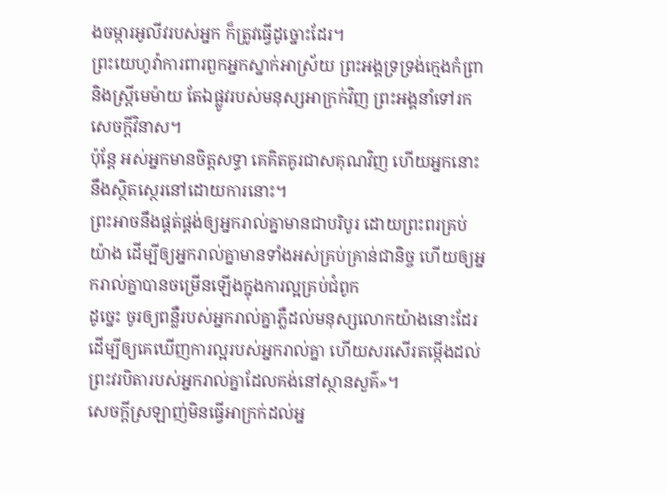ងចម្ការអូលីវរបស់អ្នក ក៏ត្រូវធ្វើដូច្នោះដែរ។
ព្រះយេហូវ៉ាការពារពួកអ្នកស្នាក់អាស្រ័យ ព្រះអង្គទ្រទ្រង់ក្មេងកំព្រា និងស្ត្រីមេម៉ាយ តែឯផ្លូវរបស់មនុស្សអាក្រក់វិញ ព្រះអង្គនាំទៅរកសេចក្ដីវិនាស។
ប៉ុន្តែ អស់អ្នកមានចិត្តសទ្ធា គេគិតគូរជាសគុណវិញ ហើយអ្នកនោះនឹងស្ថិតស្ថេរនៅដោយការនោះ។
ព្រះអាចនឹងផ្គត់ផ្គង់ឲ្យអ្នករាល់គ្នាមានជាបរិបូរ ដោយព្រះពរគ្រប់យ៉ាង ដើម្បីឲ្យអ្នករាល់គ្នាមានទាំងអស់គ្រប់គ្រាន់ជានិច្ច ហើយឲ្យអ្នករាល់គ្នាបានចម្រើនឡើងក្នុងការល្អគ្រប់ជំពូក
ដូច្នេះ ចូរឲ្យពន្លឺរបស់អ្នករាល់គ្នាភ្លឺដល់មនុស្សលោកយ៉ាងនោះដែរ ដើម្បីឲ្យគេឃើញការល្អរបស់អ្នករាល់គ្នា ហើយសរសើរតម្កើងដល់ព្រះវរបិតារបស់អ្នករាល់គ្នាដែលគង់នៅស្ថានសួគ៌»។
សេចក្តីស្រឡាញ់មិនធ្វើអាក្រក់ដល់អ្ន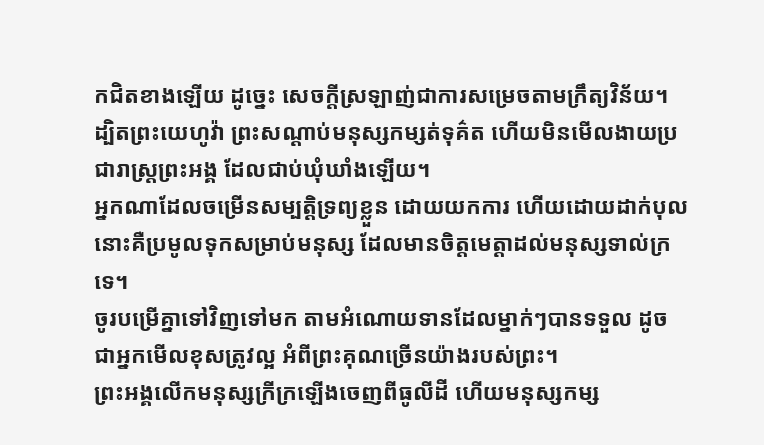កជិតខាងឡើយ ដូច្នេះ សេចក្តីស្រឡាញ់ជាការសម្រេចតាមក្រឹត្យវិន័យ។
ដ្បិតព្រះយេហូវ៉ា ព្រះសណ្ដាប់មនុស្សកម្សត់ទុគ៌ត ហើយមិនមើលងាយប្រជារាស្ត្រព្រះអង្គ ដែលជាប់ឃុំឃាំងឡើយ។
អ្នកណាដែលចម្រើនសម្បត្តិទ្រព្យខ្លួន ដោយយកការ ហើយដោយដាក់បុល នោះគឺប្រមូលទុកសម្រាប់មនុស្ស ដែលមានចិត្តមេត្តាដល់មនុស្សទាល់ក្រទេ។
ចូរបម្រើគ្នាទៅវិញទៅមក តាមអំណោយទានដែលម្នាក់ៗបានទទួល ដូចជាអ្នកមើលខុសត្រូវល្អ អំពីព្រះគុណច្រើនយ៉ាងរបស់ព្រះ។
ព្រះអង្គលើកមនុស្សក្រីក្រឡើងចេញពីធូលីដី ហើយមនុស្សកម្ស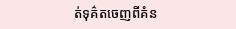ត់ទុគ៌តចេញពីគំន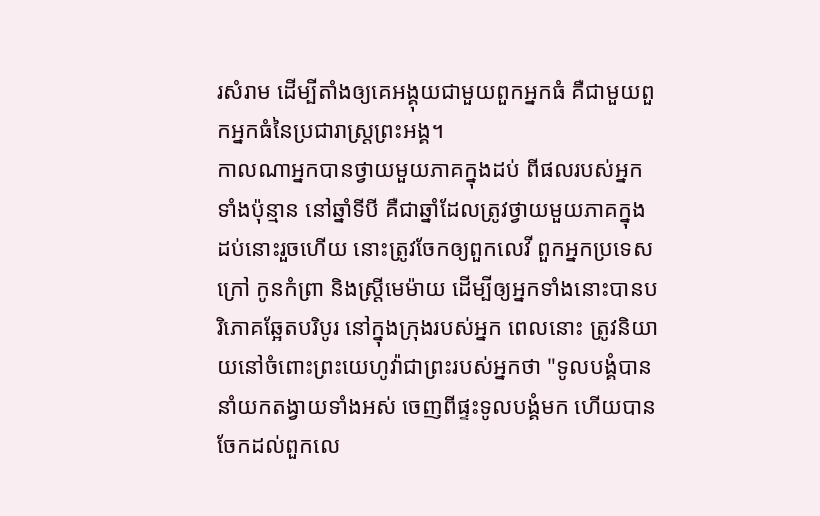រសំរាម ដើម្បីតាំងឲ្យគេអង្គុយជាមួយពួកអ្នកធំ គឺជាមួយពួកអ្នកធំនៃប្រជារាស្ត្រព្រះអង្គ។
កាលណាអ្នកបានថ្វាយមួយភាគក្នុងដប់ ពីផលរបស់អ្នកទាំងប៉ុន្មាន នៅឆ្នាំទីបី គឺជាឆ្នាំដែលត្រូវថ្វាយមួយភាគក្នុងដប់នោះរួចហើយ នោះត្រូវចែកឲ្យពួកលេវី ពួកអ្នកប្រទេសក្រៅ កូនកំព្រា និងស្រ្ដីមេម៉ាយ ដើម្បីឲ្យអ្នកទាំងនោះបានបរិភោគឆ្អែតបរិបូរ នៅក្នុងក្រុងរបស់អ្នក ពេលនោះ ត្រូវនិយាយនៅចំពោះព្រះយេហូវ៉ាជាព្រះរបស់អ្នកថា "ទូលបង្គំបាននាំយកតង្វាយទាំងអស់ ចេញពីផ្ទះទូលបង្គំមក ហើយបានចែកដល់ពួកលេ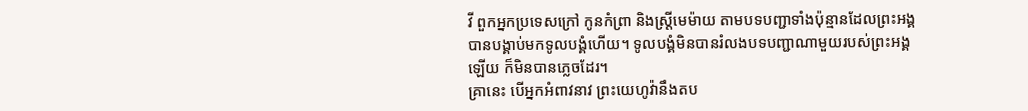វី ពួកអ្នកប្រទេសក្រៅ កូនកំព្រា និងស្រ្ដីមេម៉ាយ តាមបទបញ្ជាទាំងប៉ុន្មានដែលព្រះអង្គបានបង្គាប់មកទូលបង្គំហើយ។ ទូលបង្គំមិនបានរំលងបទបញ្ជាណាមួយរបស់ព្រះអង្គឡើយ ក៏មិនបានភ្លេចដែរ។
គ្រានេះ បើអ្នកអំពាវនាវ ព្រះយេហូវ៉ានឹងតប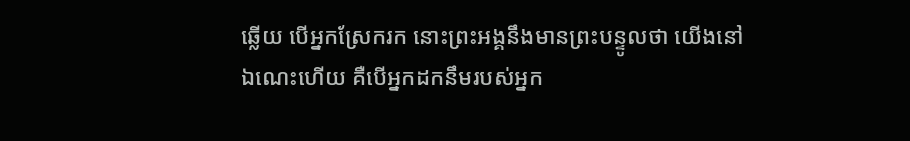ឆ្លើយ បើអ្នកស្រែករក នោះព្រះអង្គនឹងមានព្រះបន្ទូលថា យើងនៅឯណេះហើយ គឺបើអ្នកដកនឹមរបស់អ្នក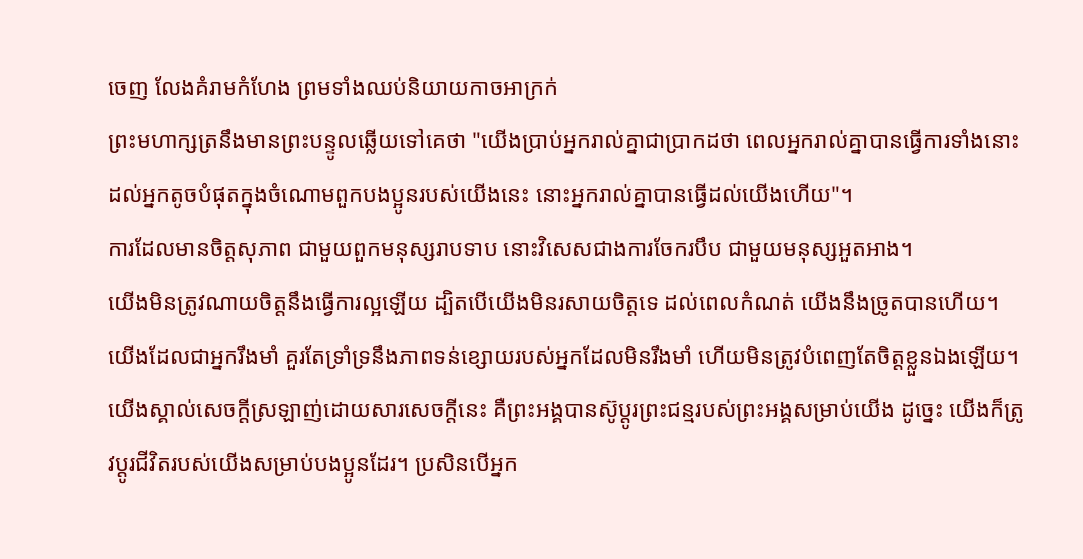ចេញ លែងគំរាមកំហែង ព្រមទាំងឈប់និយាយកាចអាក្រក់
ព្រះមហាក្សត្រនឹងមានព្រះបន្ទូលឆ្លើយទៅគេថា "យើងប្រាប់អ្នករាល់គ្នាជាប្រាកដថា ពេលអ្នករាល់គ្នាបានធ្វើការទាំងនោះ ដល់អ្នកតូចបំផុតក្នុងចំណោមពួកបងប្អូនរបស់យើងនេះ នោះអ្នករាល់គ្នាបានធ្វើដល់យើងហើយ"។
ការដែលមានចិត្តសុភាព ជាមួយពួកមនុស្សរាបទាប នោះវិសេសជាងការចែករបឹប ជាមួយមនុស្សអួតអាង។
យើងមិនត្រូវណាយចិត្តនឹងធ្វើការល្អឡើយ ដ្បិតបើយើងមិនរសាយចិត្តទេ ដល់ពេលកំណត់ យើងនឹងច្រូតបានហើយ។
យើងដែលជាអ្នករឹងមាំ គួរតែទ្រាំទ្រនឹងភាពទន់ខ្សោយរបស់អ្នកដែលមិនរឹងមាំ ហើយមិនត្រូវបំពេញតែចិត្តខ្លួនឯងឡើយ។
យើងស្គាល់សេចក្ដីស្រឡាញ់ដោយសារសេចក្ដីនេះ គឺព្រះអង្គបានស៊ូប្តូរព្រះជន្មរបស់ព្រះអង្គសម្រាប់យើង ដូច្នេះ យើងក៏ត្រូវប្តូរជីវិតរបស់យើងសម្រាប់បងប្អូនដែរ។ ប្រសិនបើអ្នក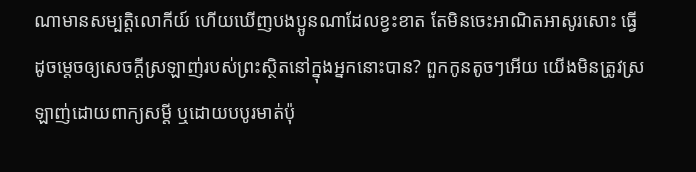ណាមានសម្បត្តិលោកីយ៍ ហើយឃើញបងប្អូនណាដែលខ្វះខាត តែមិនចេះអាណិតអាសូរសោះ ធ្វើដូចម្តេចឲ្យសេចក្ដីស្រឡាញ់របស់ព្រះស្ថិតនៅក្នុងអ្នកនោះបាន? ពួកកូនតូចៗអើយ យើងមិនត្រូវស្រឡាញ់ដោយពាក្យសម្ដី ឬដោយបបូរមាត់ប៉ុ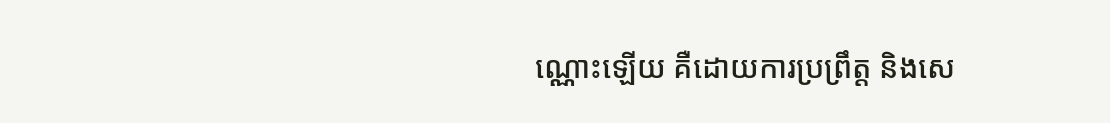ណ្ណោះឡើយ គឺដោយការប្រព្រឹត្ត និងសេ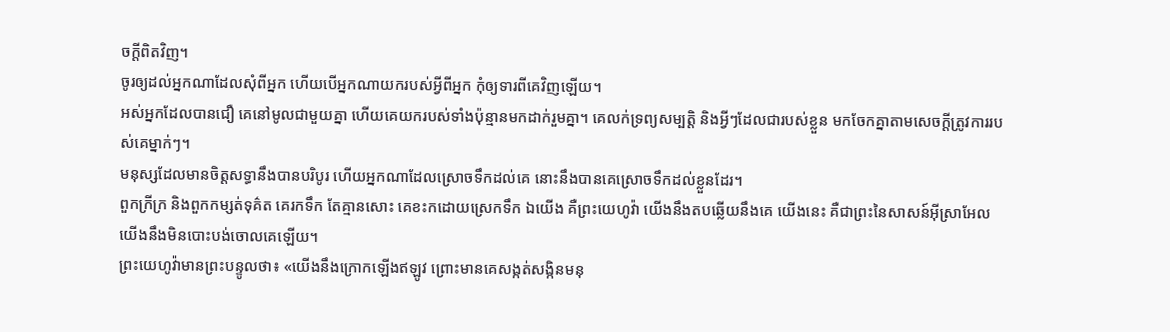ចក្ដីពិតវិញ។
ចូរឲ្យដល់អ្នកណាដែលសុំពីអ្នក ហើយបើអ្នកណាយករបស់អ្វីពីអ្នក កុំឲ្យទារពីគេវិញឡើយ។
អស់អ្នកដែលបានជឿ គេនៅមូលជាមួយគ្នា ហើយគេយករបស់ទាំងប៉ុន្មានមកដាក់រួមគ្នា។ គេលក់ទ្រព្យសម្បត្តិ និងអ្វីៗដែលជារបស់ខ្លួន មកចែកគ្នាតាមសេចក្ដីត្រូវការរបស់គេម្នាក់ៗ។
មនុស្សដែលមានចិត្តសទ្ធានឹងបានបរិបូរ ហើយអ្នកណាដែលស្រោចទឹកដល់គេ នោះនឹងបានគេស្រោចទឹកដល់ខ្លួនដែរ។
ពួកក្រីក្រ និងពួកកម្សត់ទុគ៌ត គេរកទឹក តែគ្មានសោះ គេខះកដោយស្រេកទឹក ឯយើង គឺព្រះយេហូវ៉ា យើងនឹងតបឆ្លើយនឹងគេ យើងនេះ គឺជាព្រះនៃសាសន៍អ៊ីស្រាអែល យើងនឹងមិនបោះបង់ចោលគេឡើយ។
ព្រះយេហូវ៉ាមានព្រះបន្ទូលថា៖ «យើងនឹងក្រោកឡើងឥឡូវ ព្រោះមានគេសង្កត់សង្កិនមនុ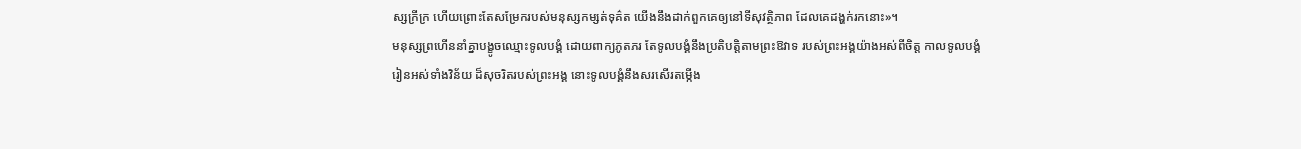ស្សក្រីក្រ ហើយព្រោះតែសម្រែករបស់មនុស្សកម្សត់ទុគ៌ត យើងនឹងដាក់ពួកគេឲ្យនៅទីសុវត្ថិភាព ដែលគេដង្ហក់រកនោះ»។
មនុស្សព្រហើននាំគ្នាបង្ខូចឈ្មោះទូលបង្គំ ដោយពាក្យភូតភរ តែទូលបង្គំនឹងប្រតិបត្តិតាមព្រះឱវាទ របស់ព្រះអង្គយ៉ាងអស់ពីចិត្ត កាលទូលបង្គំរៀនអស់ទាំងវិន័យ ដ៏សុចរិតរបស់ព្រះអង្គ នោះទូលបង្គំនឹងសរសើរតម្កើង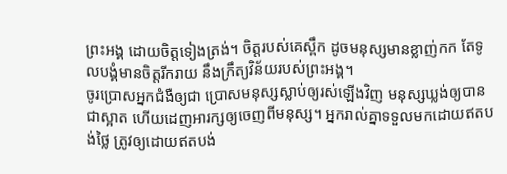ព្រះអង្គ ដោយចិត្តទៀងត្រង់។ ចិត្តរបស់គេស្ពឹក ដូចមនុស្សមានខ្លាញ់កក តែទូលបង្គំមានចិត្តរីករាយ នឹងក្រឹត្យវិន័យរបស់ព្រះអង្គ។
ចូរប្រោសអ្នកជំងឺឲ្យជា ប្រោសមនុស្សស្លាប់ឲ្យរស់ឡើងវិញ មនុស្សឃ្លង់ឲ្យបានជាស្អាត ហើយដេញអារក្សឲ្យចេញពីមនុស្ស។ អ្នករាល់គ្នាទទួលមកដោយឥតបង់ថ្លៃ ត្រូវឲ្យដោយឥតបង់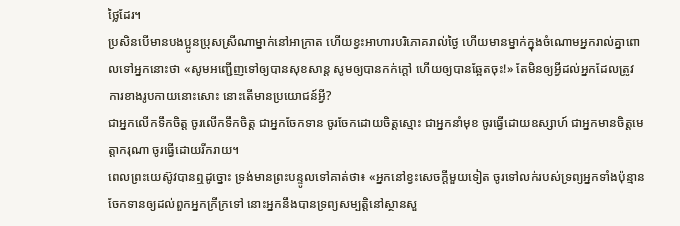ថ្លៃដែរ។
ប្រសិនបើមានបងប្អូនប្រុសស្រីណាម្នាក់នៅអាក្រាត ហើយខ្វះអាហារបរិភោគរាល់ថ្ងៃ ហើយមានម្នាក់ក្នុងចំណោមអ្នករាល់គ្នាពោលទៅអ្នកនោះថា «សូមអញ្ជើញទៅឲ្យបានសុខសាន្ត សូមឲ្យបានកក់ក្តៅ ហើយឲ្យបានឆ្អែតចុះ!» តែមិនឲ្យអ្វីដល់អ្នកដែលត្រូវការខាងរូបកាយនោះសោះ នោះតើមានប្រយោជន៍អ្វី?
ជាអ្នកលើកទឹកចិត្ត ចូរលើកទឹកចិត្ត ជាអ្នកចែកទាន ចូរចែកដោយចិត្តស្មោះ ជាអ្នកនាំមុខ ចូរធ្វើដោយឧស្សាហ៍ ជាអ្នកមានចិត្តមេត្តាករុណា ចូរធ្វើដោយរីករាយ។
ពេលព្រះយេស៊ូវបានឮដូច្នោះ ទ្រង់មានព្រះបន្ទូលទៅគាត់ថា៖ «អ្នកនៅខ្វះសេចក្តីមួយទៀត ចូរទៅលក់របស់ទ្រព្យអ្នកទាំងប៉ុន្មាន ចែកទានឲ្យដល់ពួកអ្នកក្រីក្រទៅ នោះអ្នកនឹងបានទ្រព្យសម្បត្តិនៅស្ថានសួ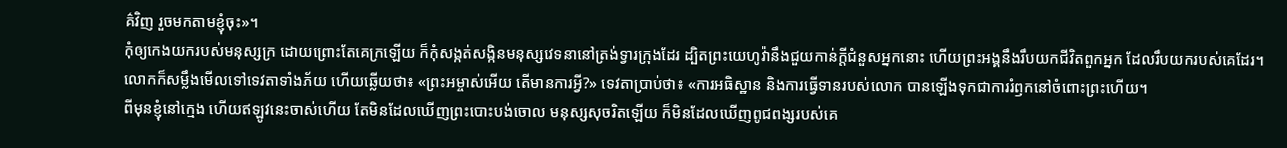គ៌វិញ រួចមកតាមខ្ញុំចុះ»។
កុំឲ្យកេងយករបស់មនុស្សក្រ ដោយព្រោះតែគេក្រឡើយ ក៏កុំសង្កត់សង្កិនមនុស្សវេទនានៅត្រង់ទ្វារក្រុងដែរ ដ្បិតព្រះយេហូវ៉ានឹងជួយកាន់ក្តីជំនួសអ្នកនោះ ហើយព្រះអង្គនឹងរឹបយកជីវិតពួកអ្នក ដែលរឹបយករបស់គេដែរ។
លោកក៏សម្លឹងមើលទៅទេវតាទាំងភ័យ ហើយឆ្លើយថា៖ «ព្រះអម្ចាស់អើយ តើមានការអ្វី?» ទេវតាប្រាប់ថា៖ «ការអធិស្ឋាន និងការធ្វើទានរបស់លោក បានឡើងទុកជាការរំឭកនៅចំពោះព្រះហើយ។
ពីមុនខ្ញុំនៅក្មេង ហើយឥឡូវនេះចាស់ហើយ តែមិនដែលឃើញព្រះបោះបង់ចោល មនុស្សសុចរិតឡើយ ក៏មិនដែលឃើញពូជពង្សរបស់គេ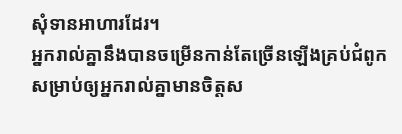សុំទានអាហារដែរ។
អ្នករាល់គ្នានឹងបានចម្រើនកាន់តែច្រើនឡើងគ្រប់ជំពូក សម្រាប់ឲ្យអ្នករាល់គ្នាមានចិត្តស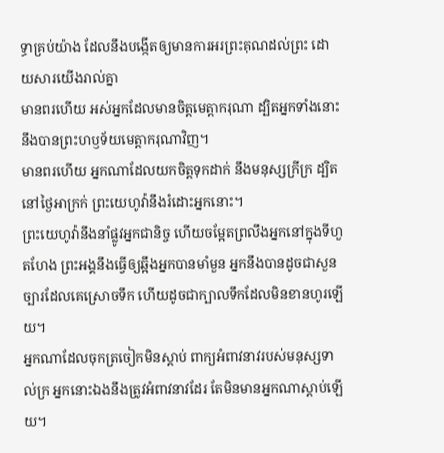ទ្ធាគ្រប់យ៉ាង ដែលនឹងបង្កើតឲ្យមានការអរព្រះគុណដល់ព្រះ ដោយសារយើងរាល់គ្នា
មានពរហើយ អស់អ្នកដែលមានចិត្តមេត្តាករុណា ដ្បិតអ្នកទាំងនោះនឹងបានព្រះហឫទ័យមេត្តាករុណាវិញ។
មានពរហើយ អ្នកណាដែលយកចិត្តទុកដាក់ នឹងមនុស្សក្រីក្រ ដ្បិតនៅថ្ងៃអាក្រក់ ព្រះយេហូវ៉ានឹងរំដោះអ្នកនោះ។
ព្រះយេហូវ៉ានឹងនាំផ្លូវអ្នកជានិច្ច ហើយចម្អែតព្រលឹងអ្នកនៅក្នុងទីហួតហែង ព្រះអង្គនឹងធ្វើឲ្យឆ្អឹងអ្នកបានមាំមួន អ្នកនឹងបានដូចជាសួនច្បារដែលគេស្រោចទឹក ហើយដូចជាក្បាលទឹកដែលមិនខានហូរឡើយ។
អ្នកណាដែលចុកត្រចៀកមិនស្តាប់ ពាក្យអំពាវនាវរបស់មនុស្សទាល់ក្រ អ្នកនោះឯងនឹងត្រូវអំពាវនាវដែរ តែមិនមានអ្នកណាស្តាប់ឡើយ។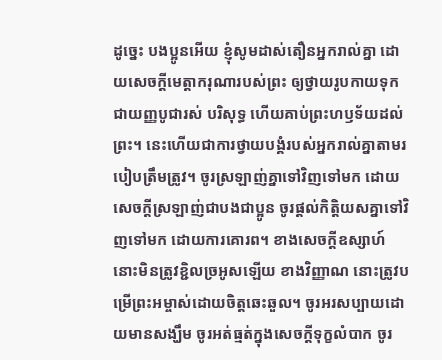ដូច្នេះ បងប្អូនអើយ ខ្ញុំសូមដាស់តឿនអ្នករាល់គ្នា ដោយសេចក្តីមេត្តាករុណារបស់ព្រះ ឲ្យថ្វាយរូបកាយទុកជាយញ្ញបូជារស់ បរិសុទ្ធ ហើយគាប់ព្រះហឫទ័យដល់ព្រះ។ នេះហើយជាការថ្វាយបង្គំរបស់អ្នករាល់គ្នាតាមរបៀបត្រឹមត្រូវ។ ចូរស្រឡាញ់គ្នាទៅវិញទៅមក ដោយសេចក្ដីស្រឡាញ់ជាបងជាប្អូន ចូរផ្តល់កិត្តិយសគ្នាទៅវិញទៅមក ដោយការគោរព។ ខាងសេចក្ដីឧស្សាហ៍ នោះមិនត្រូវខ្ជិលច្រអូសឡើយ ខាងវិញ្ញាណ នោះត្រូវបម្រើព្រះអម្ចាស់ដោយចិត្តឆេះឆួល។ ចូរអរសប្បាយដោយមានសង្ឃឹម ចូរអត់ធ្មត់ក្នុងសេចក្តីទុក្ខលំបាក ចូរ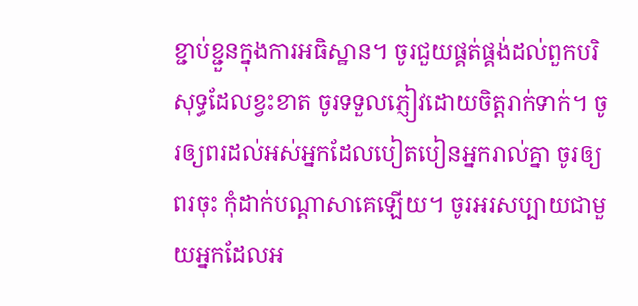ខ្ជាប់ខ្ជួនក្នុងការអធិស្ឋាន។ ចូរជួយផ្គត់ផ្គង់ដល់ពួកបរិសុទ្ធដែលខ្វះខាត ចូរទទួលភ្ញៀវដោយចិត្តរាក់ទាក់។ ចូរឲ្យពរដល់អស់អ្នកដែលបៀតបៀនអ្នករាល់គ្នា ចូរឲ្យពរចុះ កុំដាក់បណ្ដាសាគេឡើយ។ ចូរអរសប្បាយជាមួយអ្នកដែលអ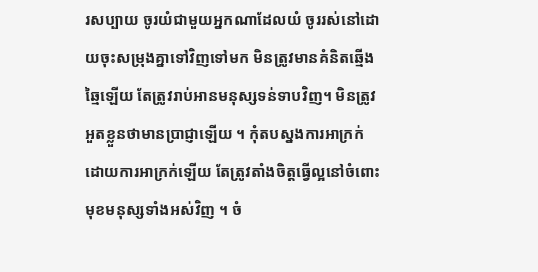រសប្បាយ ចូរយំជាមួយអ្នកណាដែលយំ ចូររស់នៅដោយចុះសម្រុងគ្នាទៅវិញទៅមក មិនត្រូវមានគំនិតឆ្មើងឆ្មៃឡើយ តែត្រូវរាប់អានមនុស្សទន់ទាបវិញ។ មិនត្រូវអួតខ្លួនថាមានប្រាជ្ញាឡើយ ។ កុំតបស្នងការអាក្រក់ដោយការអាក្រក់ឡើយ តែត្រូវតាំងចិត្តធ្វើល្អនៅចំពោះមុខមនុស្សទាំងអស់វិញ ។ ចំ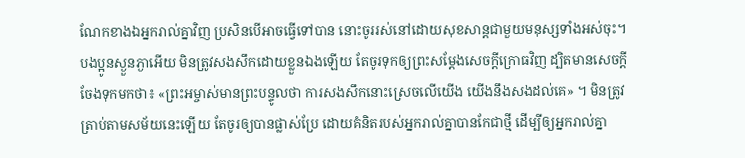ណែកខាងឯអ្នករាល់គ្នាវិញ ប្រសិនបើអាចធ្វើទៅបាន នោះចូររស់នៅដោយសុខសាន្តជាមួយមនុស្សទាំងអស់ចុះ។ បងប្អូនស្ងួនភ្ងាអើយ មិនត្រូវសងសឹកដោយខ្លួនឯងឡើយ តែចូរទុកឲ្យព្រះសម្ដែងសេចក្ដីក្រោធវិញ ដ្បិតមានសេចក្តីចែងទុកមកថា៖ «ព្រះអម្ចាស់មានព្រះបន្ទូលថា ការសងសឹកនោះស្រេចលើយើង យើងនឹងសងដល់គេ» ។ មិនត្រូវត្រាប់តាមសម័យនេះឡើយ តែចូរឲ្យបានផ្លាស់ប្រែ ដោយគំនិតរបស់អ្នករាល់គ្នាបានកែជាថ្មី ដើម្បីឲ្យអ្នករាល់គ្នា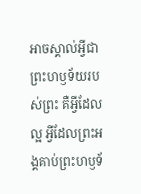អាចស្គាល់អ្វីជាព្រះហឫទ័យរបស់ព្រះ គឺអ្វីដែលល្អ អ្វីដែលព្រះអង្គគាប់ព្រះហឫទ័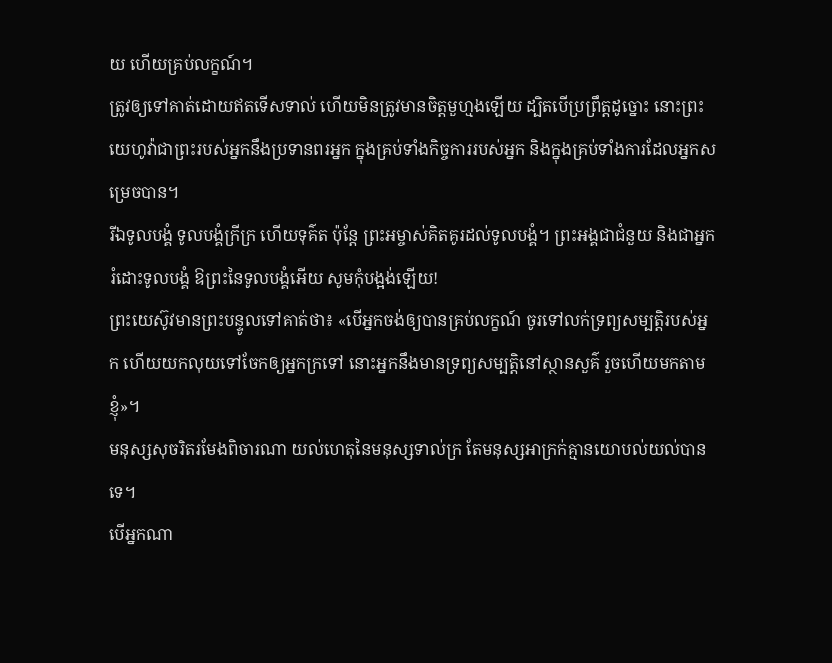យ ហើយគ្រប់លក្ខណ៍។
ត្រូវឲ្យទៅគាត់ដោយឥតទើសទាល់ ហើយមិនត្រូវមានចិត្តមួហ្មងឡើយ ដ្បិតបើប្រព្រឹត្តដូច្នោះ នោះព្រះយេហូវ៉ាជាព្រះរបស់អ្នកនឹងប្រទានពរអ្នក ក្នុងគ្រប់ទាំងកិច្ចការរបស់អ្នក និងក្នុងគ្រប់ទាំងការដែលអ្នកសម្រេចបាន។
រីឯទូលបង្គំ ទូលបង្គំក្រីក្រ ហើយទុគ៌ត ប៉ុន្តែ ព្រះអម្ចាស់គិតគូរដល់ទូលបង្គំ។ ព្រះអង្គជាជំនួយ និងជាអ្នករំដោះទូលបង្គំ ឱព្រះនៃទូលបង្គំអើយ សូមកុំបង្អង់ឡើយ!
ព្រះយេស៊ូវមានព្រះបន្ទូលទៅគាត់ថា៖ «បើអ្នកចង់ឲ្យបានគ្រប់លក្ខណ៍ ចូរទៅលក់ទ្រព្យសម្បត្តិរបស់អ្នក ហើយយកលុយទៅចែកឲ្យអ្នកក្រទៅ នោះអ្នកនឹងមានទ្រព្យសម្បត្តិនៅស្ថានសួគ៌ រួចហើយមកតាមខ្ញុំ»។
មនុស្សសុចរិតរមែងពិចារណា យល់ហេតុនៃមនុស្សទាល់ក្រ តែមនុស្សអាក្រក់គ្មានយោបល់យល់បានទេ។
បើអ្នកណា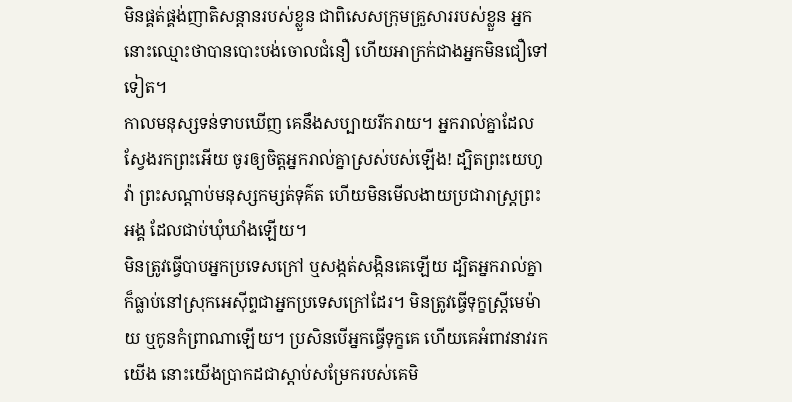មិនផ្គត់ផ្គង់ញាតិសន្តានរបស់ខ្លួន ជាពិសេសក្រុមគ្រួសាររបស់ខ្លួន អ្នកនោះឈ្មោះថាបានបោះបង់ចោលជំនឿ ហើយអាក្រក់ជាងអ្នកមិនជឿទៅទៀត។
កាលមនុស្សទន់ទាបឃើញ គេនឹងសប្បាយរីករាយ។ អ្នករាល់គ្នាដែលស្វែងរកព្រះអើយ ចូរឲ្យចិត្តអ្នករាល់គ្នាស្រស់បស់ឡើង! ដ្បិតព្រះយេហូវ៉ា ព្រះសណ្ដាប់មនុស្សកម្សត់ទុគ៌ត ហើយមិនមើលងាយប្រជារាស្ត្រព្រះអង្គ ដែលជាប់ឃុំឃាំងឡើយ។
មិនត្រូវធ្វើបាបអ្នកប្រទេសក្រៅ ឬសង្កត់សង្កិនគេឡើយ ដ្បិតអ្នករាល់គ្នាក៏ធ្លាប់នៅស្រុកអេស៊ីព្ទជាអ្នកប្រទេសក្រៅដែរ។ មិនត្រូវធ្វើទុក្ខស្ត្រីមេម៉ាយ ឬកូនកំព្រាណាឡើយ។ ប្រសិនបើអ្នកធ្វើទុក្ខគេ ហើយគេអំពាវនាវរកយើង នោះយើងប្រាកដជាស្ដាប់សម្រែករបស់គេមិ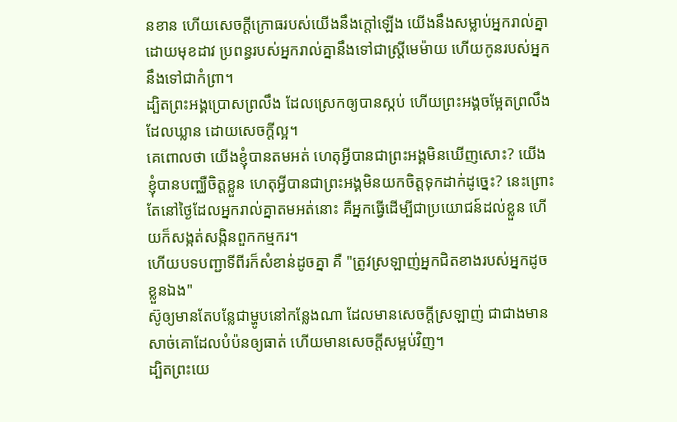នខាន ហើយសេចក្ដីក្រោធរបស់យើងនឹងក្តៅឡើង យើងនឹងសម្លាប់អ្នករាល់គ្នាដោយមុខដាវ ប្រពន្ធរបស់អ្នករាល់គ្នានឹងទៅជាស្រ្ដីមេម៉ាយ ហើយកូនរបស់អ្នកនឹងទៅជាកំព្រា។
ដ្បិតព្រះអង្គប្រោសព្រលឹង ដែលស្រេកឲ្យបានស្កប់ ហើយព្រះអង្គចម្អែតព្រលឹងដែលឃ្លាន ដោយសេចក្ដីល្អ។
គេពោលថា យើងខ្ញុំបានតមអត់ ហេតុអ្វីបានជាព្រះអង្គមិនឃើញសោះ? យើងខ្ញុំបានបញ្ឈឺចិត្តខ្លួន ហេតុអ្វីបានជាព្រះអង្គមិនយកចិត្តទុកដាក់ដូច្នេះ? នេះព្រោះតែនៅថ្ងៃដែលអ្នករាល់គ្នាតមអត់នោះ គឺអ្នកធ្វើដើម្បីជាប្រយោជន៍ដល់ខ្លួន ហើយក៏សង្កត់សង្កិនពួកកម្មករ។
ហើយបទបញ្ជាទីពីរក៏សំខាន់ដូចគ្នា គឺ "ត្រូវស្រឡាញ់អ្នកជិតខាងរបស់អ្នកដូចខ្លួនឯង"
ស៊ូឲ្យមានតែបន្លែជាម្ហូបនៅកន្លែងណា ដែលមានសេចក្ដីស្រឡាញ់ ជាជាងមានសាច់គោដែលបំប៉នឲ្យធាត់ ហើយមានសេចក្ដីសម្អប់វិញ។
ដ្បិតព្រះយេ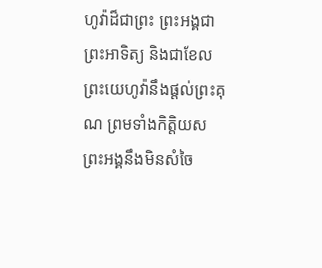ហូវ៉ាដ៏ជាព្រះ ព្រះអង្គជាព្រះអាទិត្យ និងជាខែល ព្រះយេហូវ៉ានឹងផ្តល់ព្រះគុណ ព្រមទាំងកិត្តិយស ព្រះអង្គនឹងមិនសំចៃ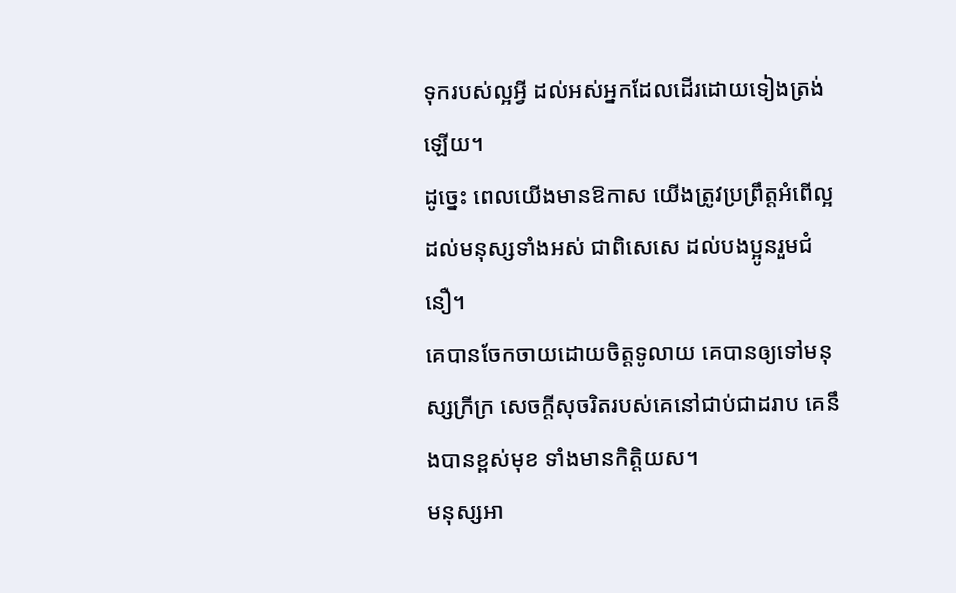ទុករបស់ល្អអ្វី ដល់អស់អ្នកដែលដើរដោយទៀងត្រង់ឡើយ។
ដូច្នេះ ពេលយើងមានឱកាស យើងត្រូវប្រព្រឹត្តអំពើល្អដល់មនុស្សទាំងអស់ ជាពិសេសេ ដល់បងប្អូនរួមជំនឿ។
គេបានចែកចាយដោយចិត្តទូលាយ គេបានឲ្យទៅមនុស្សក្រីក្រ សេចក្ដីសុចរិតរបស់គេនៅជាប់ជាដរាប គេនឹងបានខ្ពស់មុខ ទាំងមានកិត្តិយស។
មនុស្សអា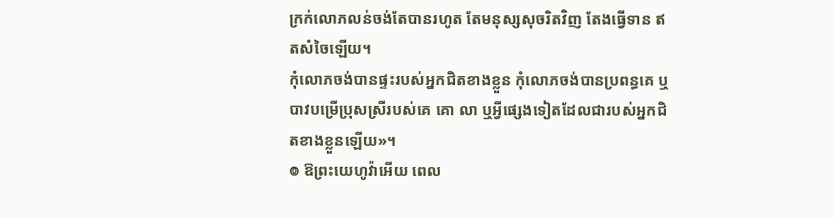ក្រក់លោភលន់ចង់តែបានរហូត តែមនុស្សសុចរិតវិញ តែងធ្វើទាន ឥតសំចៃឡើយ។
កុំលោភចង់បានផ្ទះរបស់អ្នកជិតខាងខ្លួន កុំលោភចង់បានប្រពន្ធគេ ឬបាវបម្រើប្រុសស្រីរបស់គេ គោ លា ឬអ្វីផ្សេងទៀតដែលជារបស់អ្នកជិតខាងខ្លួនឡើយ»។
៙ ឱព្រះយេហូវ៉ាអើយ ពេល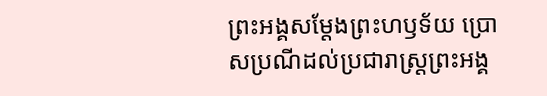ព្រះអង្គសម្ដែងព្រះហឫទ័យ ប្រោសប្រណីដល់ប្រជារាស្ត្រព្រះអង្គ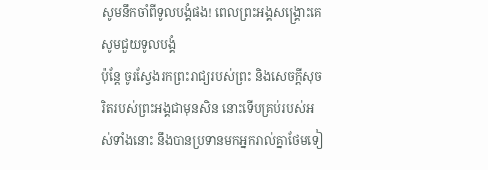សូមនឹកចាំពីទូលបង្គំផង! ពេលព្រះអង្គសង្គ្រោះគេ សូមជួយទូលបង្គំ
ប៉ុន្តែ ចូរស្វែងរកព្រះរាជ្យរបស់ព្រះ និងសេចក្តីសុចរិតរបស់ព្រះអង្គជាមុនសិន នោះទើបគ្រប់របស់អស់ទាំងនោះ នឹងបានប្រទានមកអ្នករាល់គ្នាថែមទៀ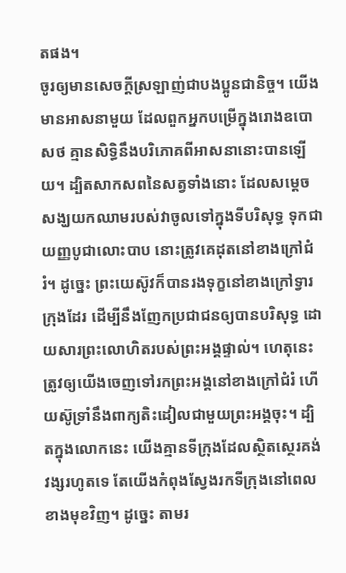តផង។
ចូរឲ្យមានសេចក្ដីស្រឡាញ់ជាបងប្អូនជានិច្ច។ យើងមានអាសនាមួយ ដែលពួកអ្នកបម្រើក្នុងរោងឧបោសថ គ្មានសិទ្ធិនឹងបរិភោគពីអាសនានោះបានឡើយ។ ដ្បិតសាកសពនៃសត្វទាំងនោះ ដែលសម្តេចសង្ឃយកឈាមរបស់វាចូលទៅក្នុងទីបរិសុទ្ធ ទុកជាយញ្ញបូជាលោះបាប នោះត្រូវគេដុតនៅខាងក្រៅជំរំ។ ដូច្នេះ ព្រះយេស៊ូវក៏បានរងទុក្ខនៅខាងក្រៅទ្វារក្រុងដែរ ដើម្បីនឹងញែកប្រជាជនឲ្យបានបរិសុទ្ធ ដោយសារព្រះលោហិតរបស់ព្រះអង្គផ្ទាល់។ ហេតុនេះ ត្រូវឲ្យយើងចេញទៅរកព្រះអង្គនៅខាងក្រៅជំរំ ហើយស៊ូទ្រាំនឹងពាក្យតិះដៀលជាមួយព្រះអង្គចុះ។ ដ្បិតក្នុងលោកនេះ យើងគ្មានទីក្រុងដែលស្ថិតស្ថេរគង់វង្សរហូតទេ តែយើងកំពុងស្វែងរកទីក្រុងនៅពេលខាងមុខវិញ។ ដូច្នេះ តាមរ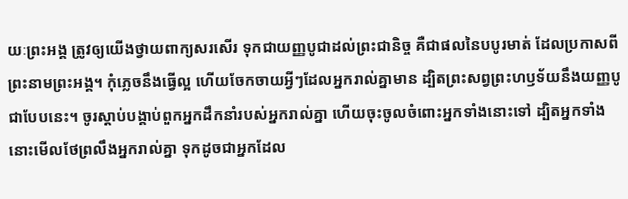យៈព្រះអង្គ ត្រូវឲ្យយើងថ្វាយពាក្យសរសើរ ទុកជាយញ្ញបូជាដល់ព្រះជានិច្ច គឺជាផលនៃបបូរមាត់ ដែលប្រកាសពីព្រះនាមព្រះអង្គ។ កុំភ្លេចនឹងធ្វើល្អ ហើយចែកចាយអ្វីៗដែលអ្នករាល់គ្នាមាន ដ្បិតព្រះសព្វព្រះហឫទ័យនឹងយញ្ញបូជាបែបនេះ។ ចូរស្តាប់បង្គាប់ពួកអ្នកដឹកនាំរបស់អ្នករាល់គ្នា ហើយចុះចូលចំពោះអ្នកទាំងនោះទៅ ដ្បិតអ្នកទាំងនោះមើលថែព្រលឹងអ្នករាល់គ្នា ទុកដូចជាអ្នកដែល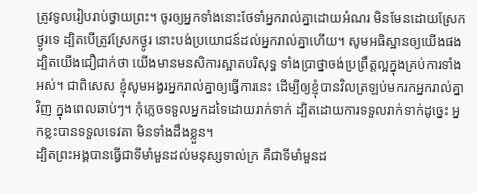ត្រូវទូលរៀបរាប់ថ្វាយព្រះ។ ចូរឲ្យអ្នកទាំងនោះថែទាំអ្នករាល់គ្នាដោយអំណរ មិនមែនដោយស្រែកថ្ងូរទេ ដ្បិតបើត្រូវស្រែកថ្ងូរ នោះបង់ប្រយោជន៍ដល់អ្នករាល់គ្នាហើយ។ សូមអធិស្ឋានឲ្យយើងផង ដ្បិតយើងជឿជាក់ថា យើងមានមនសិការស្អាតបរិសុទ្ធ ទាំងប្រាថ្នាចង់ប្រព្រឹត្តល្អក្នុងគ្រប់ការទាំងអស់។ ជាពិសេស ខ្ញុំសូមអង្វរអ្នករាល់គ្នាឲ្យធ្វើការនេះ ដើម្បីឲ្យខ្ញុំបានវិលត្រឡប់មករកអ្នករាល់គ្នាវិញ ក្នុងពេលឆាប់ៗ។ កុំភ្លេចទទួលអ្នកដទៃដោយរាក់ទាក់ ដ្បិតដោយការទទួលរាក់ទាក់ដូច្នេះ អ្នកខ្លះបានទទួលទេវតា មិនទាំងដឹងខ្លួន។
ដ្បិតព្រះអង្គបានធ្វើជាទីមាំមួនដល់មនុស្សទាល់ក្រ គឺជាទីមាំមួនដ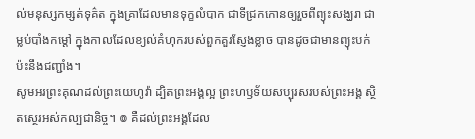ល់មនុស្សកម្សត់ទុគ៌ត ក្នុងគ្រាដែលមានទុក្ខលំបាក ជាទីជ្រកកោនឲ្យរួចពីព្យុះសង្ឃរា ជាម្លប់បាំងកម្ដៅ ក្នុងកាលដែលខ្យល់គំហុករបស់ពួកគួរស្ញែងខ្លាច បានដូចជាមានព្យុះបក់ប៉ះនឹងជញ្ជាំង។
សូមអរព្រះគុណដល់ព្រះយេហូវ៉ា ដ្បិតព្រះអង្គល្អ ព្រះហឫទ័យសប្បុរសរបស់ព្រះអង្គ ស្ថិតស្ថេរអស់កល្បជានិច្ច។ ៙ គឺដល់ព្រះអង្គដែល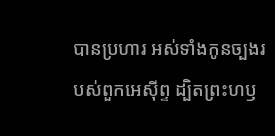បានប្រហារ អស់ទាំងកូនច្បងរបស់ពួកអេស៊ីព្ទ ដ្បិតព្រះហឫ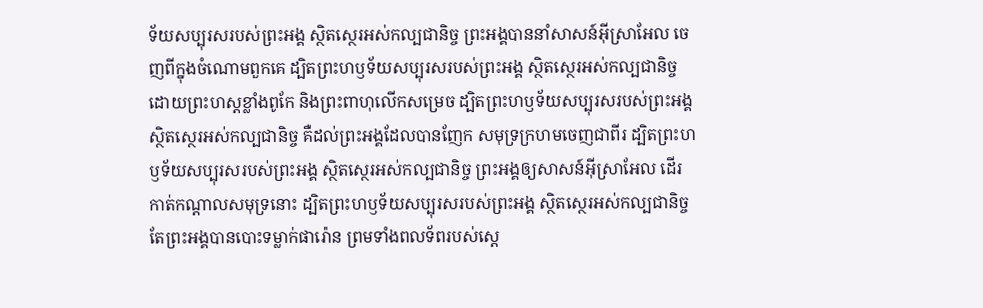ទ័យសប្បុរសរបស់ព្រះអង្គ ស្ថិតស្ថេរអស់កល្បជានិច្ច ព្រះអង្គបាននាំសាសន៍អ៊ីស្រាអែល ចេញពីក្នុងចំណោមពួកគេ ដ្បិតព្រះហឫទ័យសប្បុរសរបស់ព្រះអង្គ ស្ថិតស្ថេរអស់កល្បជានិច្ច ដោយព្រះហស្តខ្លាំងពូកែ និងព្រះពាហុលើកសម្រេច ដ្បិតព្រះហឫទ័យសប្បុរសរបស់ព្រះអង្គ ស្ថិតស្ថេរអស់កល្បជានិច្ច គឺដល់ព្រះអង្គដែលបានញែក សមុទ្រក្រហមចេញជាពីរ ដ្បិតព្រះហឫទ័យសប្បុរសរបស់ព្រះអង្គ ស្ថិតស្ថេរអស់កល្បជានិច្ច ព្រះអង្គឲ្យសាសន៍អ៊ីស្រាអែល ដើរកាត់កណ្ដាលសមុទ្រនោះ ដ្បិតព្រះហឫទ័យសប្បុរសរបស់ព្រះអង្គ ស្ថិតស្ថេរអស់កល្បជានិច្ច តែព្រះអង្គបានបោះទម្លាក់ផារ៉ោន ព្រមទាំងពលទ័ពរបស់ស្ដេ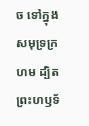ច ទៅក្នុងសមុទ្រក្រហម ដ្បិតព្រះហឫទ័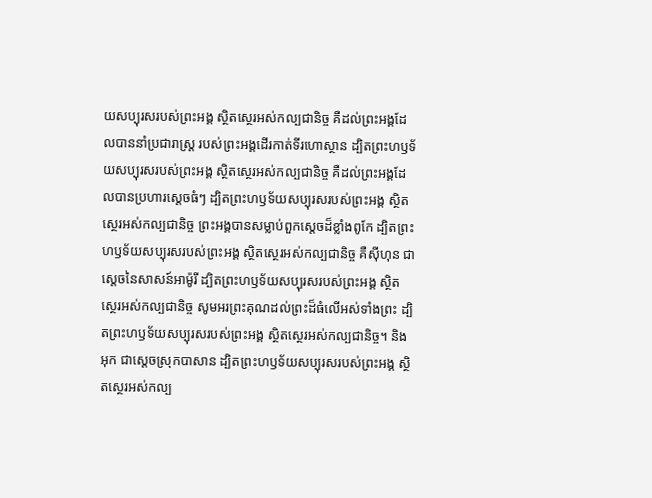យសប្បុរសរបស់ព្រះអង្គ ស្ថិតស្ថេរអស់កល្បជានិច្ច គឺដល់ព្រះអង្គដែលបាននាំប្រជារាស្ត្រ របស់ព្រះអង្គដើរកាត់ទីរហោស្ថាន ដ្បិតព្រះហឫទ័យសប្បុរសរបស់ព្រះអង្គ ស្ថិតស្ថេរអស់កល្បជានិច្ច គឺដល់ព្រះអង្គដែលបានប្រហារស្ដេចធំៗ ដ្បិតព្រះហឫទ័យសប្បុរសរបស់ព្រះអង្គ ស្ថិតស្ថេរអស់កល្បជានិច្ច ព្រះអង្គបានសម្លាប់ពួកស្តេចដ៏ខ្លាំងពូកែ ដ្បិតព្រះហឫទ័យសប្បុរសរបស់ព្រះអង្គ ស្ថិតស្ថេរអស់កល្បជានិច្ច គឺស៊ីហុន ជាស្តេចនៃសាសន៍អាម៉ូរី ដ្បិតព្រះហឫទ័យសប្បុរសរបស់ព្រះអង្គ ស្ថិតស្ថេរអស់កល្បជានិច្ច សូមអរព្រះគុណដល់ព្រះដ៏ធំលើអស់ទាំងព្រះ ដ្បិតព្រះហឫទ័យសប្បុរសរបស់ព្រះអង្គ ស្ថិតស្ថេរអស់កល្បជានិច្ច។ និងអុក ជាស្តេចស្រុកបាសាន ដ្បិតព្រះហឫទ័យសប្បុរសរបស់ព្រះអង្គ ស្ថិតស្ថេរអស់កល្ប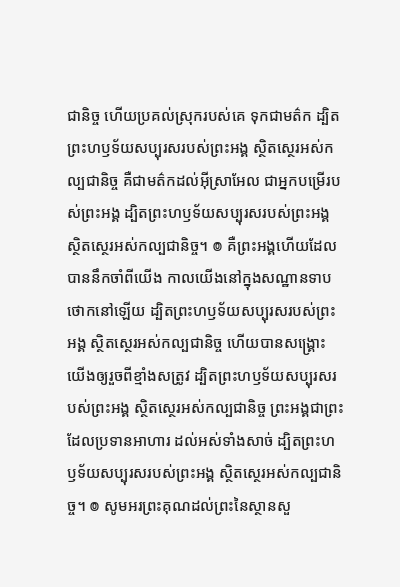ជានិច្ច ហើយប្រគល់ស្រុករបស់គេ ទុកជាមត៌ក ដ្បិតព្រះហឫទ័យសប្បុរសរបស់ព្រះអង្គ ស្ថិតស្ថេរអស់កល្បជានិច្ច គឺជាមត៌កដល់អ៊ីស្រាអែល ជាអ្នកបម្រើរបស់ព្រះអង្គ ដ្បិតព្រះហឫទ័យសប្បុរសរបស់ព្រះអង្គ ស្ថិតស្ថេរអស់កល្បជានិច្ច។ ៙ គឺព្រះអង្គហើយដែលបាននឹកចាំពីយើង កាលយើងនៅក្នុងសណ្ឋានទាបថោកនៅឡើយ ដ្បិតព្រះហឫទ័យសប្បុរសរបស់ព្រះអង្គ ស្ថិតស្ថេរអស់កល្បជានិច្ច ហើយបានសង្គ្រោះយើងឲ្យរួចពីខ្មាំងសត្រូវ ដ្បិតព្រះហឫទ័យសប្បុរសរបស់ព្រះអង្គ ស្ថិតស្ថេរអស់កល្បជានិច្ច ព្រះអង្គជាព្រះដែលប្រទានអាហារ ដល់អស់ទាំងសាច់ ដ្បិតព្រះហឫទ័យសប្បុរសរបស់ព្រះអង្គ ស្ថិតស្ថេរអស់កល្បជានិច្ច។ ៙ សូមអរព្រះគុណដល់ព្រះនៃស្ថានសួ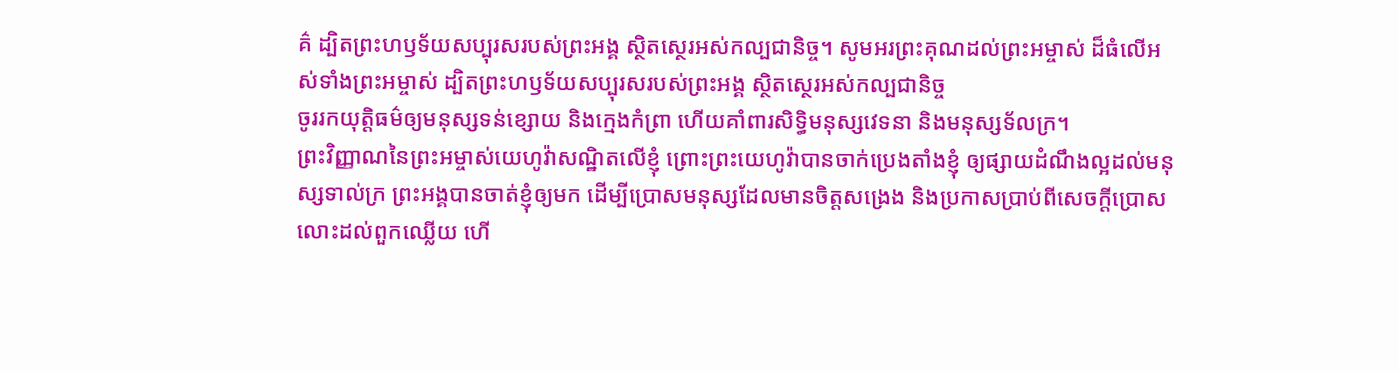គ៌ ដ្បិតព្រះហឫទ័យសប្បុរសរបស់ព្រះអង្គ ស្ថិតស្ថេរអស់កល្បជានិច្ច។ សូមអរព្រះគុណដល់ព្រះអម្ចាស់ ដ៏ធំលើអស់ទាំងព្រះអម្ចាស់ ដ្បិតព្រះហឫទ័យសប្បុរសរបស់ព្រះអង្គ ស្ថិតស្ថេរអស់កល្បជានិច្ច
ចូររកយុត្តិធម៌ឲ្យមនុស្សទន់ខ្សោយ និងក្មេងកំព្រា ហើយគាំពារសិទ្ធិមនុស្សវេទនា និងមនុស្សទ័លក្រ។
ព្រះវិញ្ញាណនៃព្រះអម្ចាស់យេហូវ៉ាសណ្ឋិតលើខ្ញុំ ព្រោះព្រះយេហូវ៉ាបានចាក់ប្រេងតាំងខ្ញុំ ឲ្យផ្សាយដំណឹងល្អដល់មនុស្សទាល់ក្រ ព្រះអង្គបានចាត់ខ្ញុំឲ្យមក ដើម្បីប្រោសមនុស្សដែលមានចិត្តសង្រេង និងប្រកាសប្រាប់ពីសេចក្ដីប្រោសលោះដល់ពួកឈ្លើយ ហើ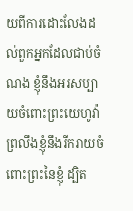យពីការដោះលែងដល់ពួកអ្នកដែលជាប់ចំណង ខ្ញុំនឹងអរសប្បាយចំពោះព្រះយេហូវ៉ា ព្រលឹងខ្ញុំនឹងរីករាយចំពោះព្រះនៃខ្ញុំ ដ្បិត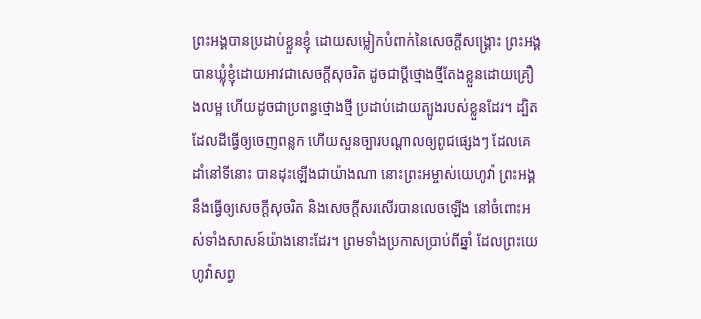ព្រះអង្គបានប្រដាប់ខ្លួនខ្ញុំ ដោយសម្លៀកបំពាក់នៃសេចក្ដីសង្គ្រោះ ព្រះអង្គបានឃ្លុំខ្ញុំដោយអាវជាសេចក្ដីសុចរិត ដូចជាប្តីថ្មោងថ្មីតែងខ្លួនដោយគ្រឿងលម្អ ហើយដូចជាប្រពន្ធថ្មោងថ្មី ប្រដាប់ដោយត្បូងរបស់ខ្លួនដែរ។ ដ្បិតដែលដីធ្វើឲ្យចេញពន្លក ហើយសួនច្បារបណ្ដាលឲ្យពូជផ្សេងៗ ដែលគេដាំនៅទីនោះ បានដុះឡើងជាយ៉ាងណា នោះព្រះអម្ចាស់យេហូវ៉ា ព្រះអង្គនឹងធ្វើឲ្យសេចក្ដីសុចរិត និងសេចក្ដីសរសើរបានលេចឡើង នៅចំពោះអស់ទាំងសាសន៍យ៉ាងនោះដែរ។ ព្រមទាំងប្រកាសប្រាប់ពីឆ្នាំ ដែលព្រះយេហូវ៉ាសព្វ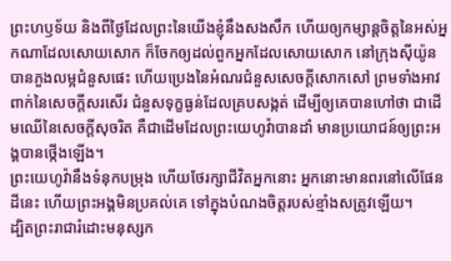ព្រះហឫទ័យ និងពីថ្ងៃដែលព្រះនៃយើងខ្ញុំនឹងសងសឹក ហើយឲ្យកម្សាន្តចិត្តនៃអស់អ្នកណាដែលសោយសោក ក៏ចែកឲ្យដល់ពួកអ្នកដែលសោយសោក នៅក្រុងស៊ីយ៉ូនបានភួងលម្អជំនួសផេះ ហើយប្រេងនៃអំណរជំនួសសេចក្ដីសោកសៅ ព្រមទាំងអាវពាក់នៃសេចក្ដីសរសើរ ជំនួសទុក្ខធ្ងន់ដែលគ្របសង្កត់ ដើម្បីឲ្យគេបានហៅថា ជាដើមឈើនៃសេចក្ដីសុចរិត គឺជាដើមដែលព្រះយេហូវ៉ាបានដាំ មានប្រយោជន៍ឲ្យព្រះអង្គបានថ្កើងឡើង។
ព្រះយេហូវ៉ានឹងទំនុកបម្រុង ហើយថែរក្សាជីវិតអ្នកនោះ អ្នកនោះមានពរនៅលើផែនដីនេះ ហើយព្រះអង្គមិនប្រគល់គេ ទៅក្នុងបំណងចិត្តរបស់ខ្មាំងសត្រូវឡើយ។
ដ្បិតព្រះរាជារំដោះមនុស្សក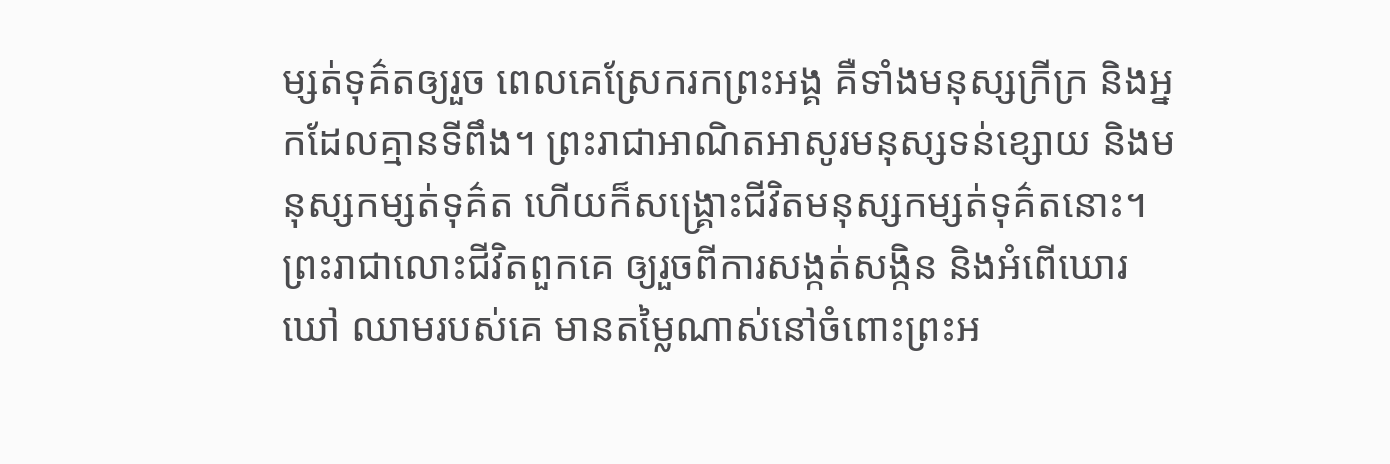ម្សត់ទុគ៌តឲ្យរួច ពេលគេស្រែករកព្រះអង្គ គឺទាំងមនុស្សក្រីក្រ និងអ្នកដែលគ្មានទីពឹង។ ព្រះរាជាអាណិតអាសូរមនុស្សទន់ខ្សោយ និងមនុស្សកម្សត់ទុគ៌ត ហើយក៏សង្គ្រោះជីវិតមនុស្សកម្សត់ទុគ៌តនោះ។ ព្រះរាជាលោះជីវិតពួកគេ ឲ្យរួចពីការសង្កត់សង្កិន និងអំពើឃោរឃៅ ឈាមរបស់គេ មានតម្លៃណាស់នៅចំពោះព្រះអ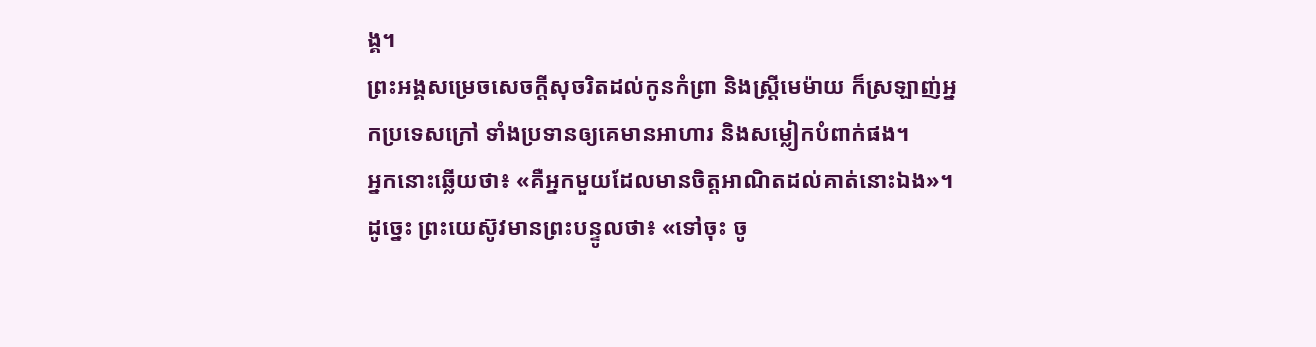ង្គ។
ព្រះអង្គសម្រេចសេចក្ដីសុចរិតដល់កូនកំព្រា និងស្រ្ដីមេម៉ាយ ក៏ស្រឡាញ់អ្នកប្រទេសក្រៅ ទាំងប្រទានឲ្យគេមានអាហារ និងសម្លៀកបំពាក់ផង។
អ្នកនោះឆ្លើយថា៖ «គឺអ្នកមួយដែលមានចិត្តអាណិតដល់គាត់នោះឯង»។ ដូច្នេះ ព្រះយេស៊ូវមានព្រះបន្ទូលថា៖ «ទៅចុះ ចូ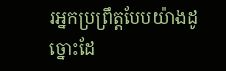រអ្នកប្រព្រឹត្តបែបយ៉ាងដូច្នោះដែ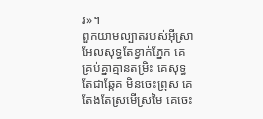រ»។
ពួកយាមល្បាតរបស់អ៊ីស្រាអែលសុទ្ធតែខ្វាក់ភ្នែក គេគ្រប់គ្នាគ្មានតម្រិះ គេសុទ្ធតែជាឆ្កែគ មិនចេះព្រុស គេតែងតែស្រមើស្រមៃ គេចេះ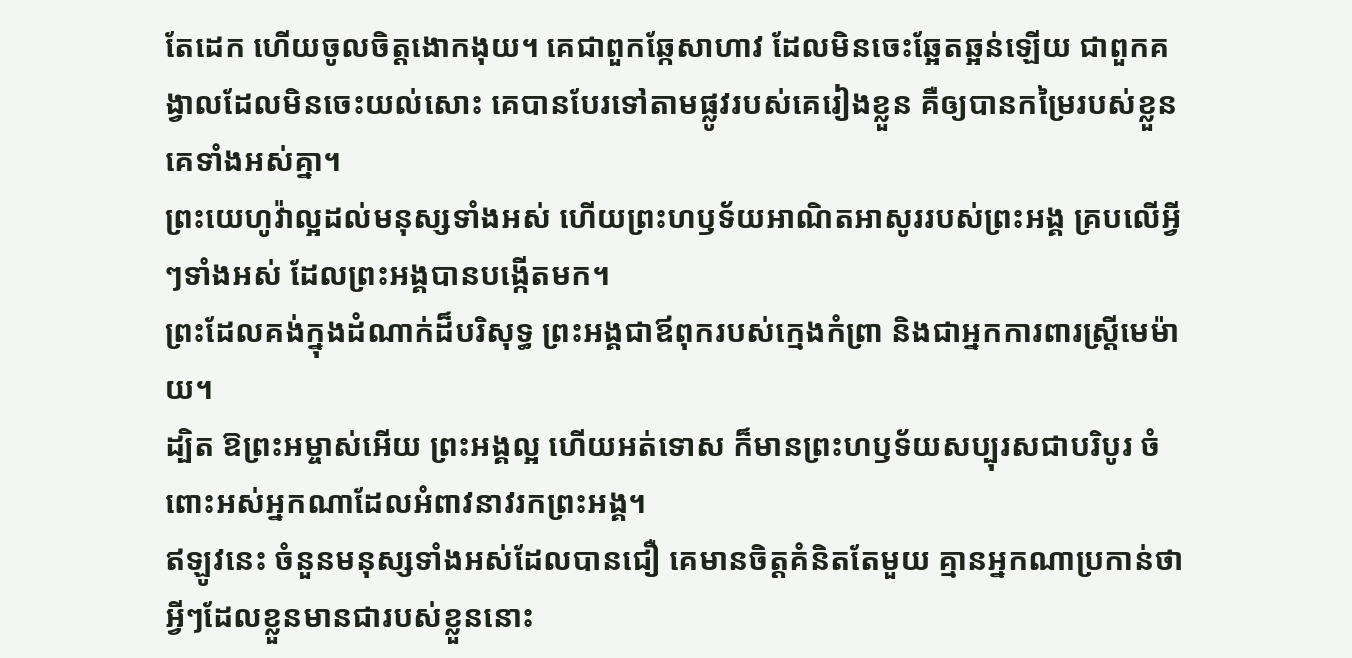តែដេក ហើយចូលចិត្តងោកងុយ។ គេជាពួកឆ្កែសាហាវ ដែលមិនចេះឆ្អែតឆ្អន់ឡើយ ជាពួកគង្វាលដែលមិនចេះយល់សោះ គេបានបែរទៅតាមផ្លូវរបស់គេរៀងខ្លួន គឺឲ្យបានកម្រៃរបស់ខ្លួនគេទាំងអស់គ្នា។
ព្រះយេហូវ៉ាល្អដល់មនុស្សទាំងអស់ ហើយព្រះហឫទ័យអាណិតអាសូររបស់ព្រះអង្គ គ្របលើអ្វីៗទាំងអស់ ដែលព្រះអង្គបានបង្កើតមក។
ព្រះដែលគង់ក្នុងដំណាក់ដ៏បរិសុទ្ធ ព្រះអង្គជាឪពុករបស់ក្មេងកំព្រា និងជាអ្នកការពារស្ត្រីមេម៉ាយ។
ដ្បិត ឱព្រះអម្ចាស់អើយ ព្រះអង្គល្អ ហើយអត់ទោស ក៏មានព្រះហឫទ័យសប្បុរសជាបរិបូរ ចំពោះអស់អ្នកណាដែលអំពាវនាវរកព្រះអង្គ។
ឥឡូវនេះ ចំនួនមនុស្សទាំងអស់ដែលបានជឿ គេមានចិត្តគំនិតតែមួយ គ្មានអ្នកណាប្រកាន់ថា អ្វីៗដែលខ្លួនមានជារបស់ខ្លួននោះ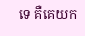ទេ គឺគេយក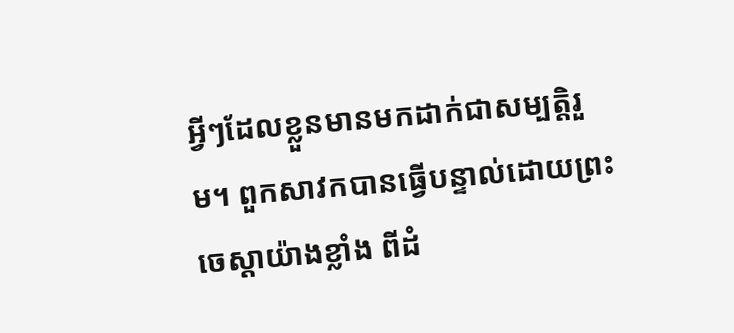អ្វីៗដែលខ្លួនមានមកដាក់ជាសម្បត្តិរួម។ ពួកសាវកបានធ្វើបន្ទាល់ដោយព្រះចេស្តាយ៉ាងខ្លាំង ពីដំ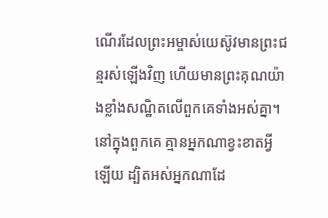ណើរដែលព្រះអម្ចាស់យេស៊ូវមានព្រះជន្មរស់ឡើងវិញ ហើយមានព្រះគុណយ៉ាងខ្លាំងសណ្ឋិតលើពួកគេទាំងអស់គ្នា។ នៅក្នុងពួកគេ គ្មានអ្នកណាខ្វះខាតអ្វីឡើយ ដ្បិតអស់អ្នកណាដែ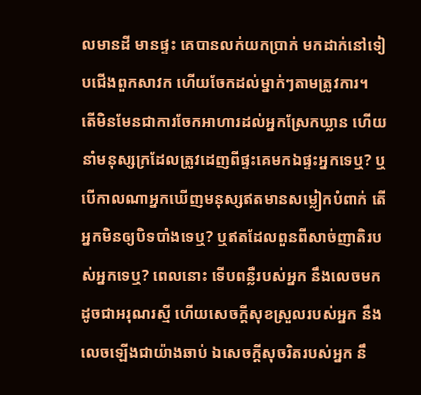លមានដី មានផ្ទះ គេបានលក់យកប្រាក់ មកដាក់នៅទៀបជើងពួកសាវក ហើយចែកដល់ម្នាក់ៗតាមត្រូវការ។
តើមិនមែនជាការចែកអាហារដល់អ្នកស្រែកឃ្លាន ហើយនាំមនុស្សក្រដែលត្រូវដេញពីផ្ទះគេមកឯផ្ទះអ្នកទេឬ? ឬបើកាលណាអ្នកឃើញមនុស្សឥតមានសម្លៀកបំពាក់ តើអ្នកមិនឲ្យបិទបាំងទេឬ? ឬឥតដែលពួនពីសាច់ញាតិរបស់អ្នកទេឬ? ពេលនោះ ទើបពន្លឺរបស់អ្នក នឹងលេចមកដូចជាអរុណរស្មី ហើយសេចក្ដីសុខស្រួលរបស់អ្នក នឹងលេចឡើងជាយ៉ាងឆាប់ ឯសេចក្ដីសុចរិតរបស់អ្នក នឹ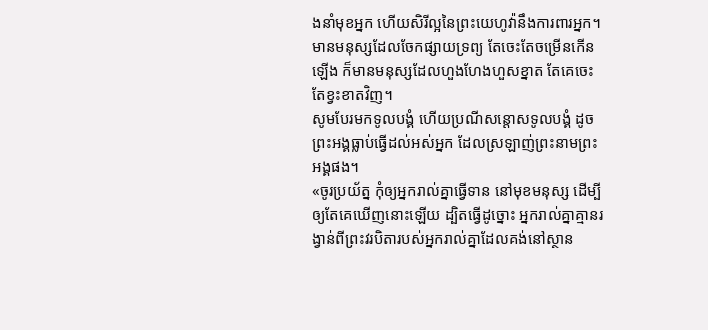ងនាំមុខអ្នក ហើយសិរីល្អនៃព្រះយេហូវ៉ានឹងការពារអ្នក។
មានមនុស្សដែលចែកផ្សាយទ្រព្យ តែចេះតែចម្រើនកើនឡើង ក៏មានមនុស្សដែលហួងហែងហួសខ្នាត តែគេចេះតែខ្វះខាតវិញ។
សូមបែរមកទូលបង្គំ ហើយប្រណីសន្ដោសទូលបង្គំ ដូចព្រះអង្គធ្លាប់ធ្វើដល់អស់អ្នក ដែលស្រឡាញ់ព្រះនាមព្រះអង្គផង។
«ចូរប្រយ័ត្ន កុំឲ្យអ្នករាល់គ្នាធ្វើទាន នៅមុខមនុស្ស ដើម្បីឲ្យតែគេឃើញនោះឡើយ ដ្បិតធ្វើដូច្នោះ អ្នករាល់គ្នាគ្មានរង្វាន់ពីព្រះវរបិតារបស់អ្នករាល់គ្នាដែលគង់នៅស្ថាន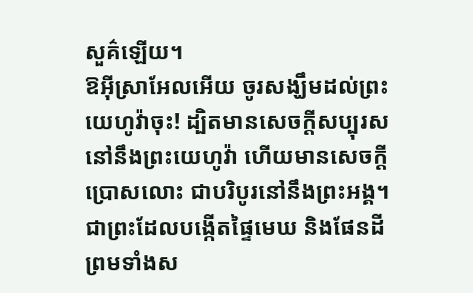សួគ៌ឡើយ។
ឱអ៊ីស្រាអែលអើយ ចូរសង្ឃឹមដល់ព្រះយេហូវ៉ាចុះ! ដ្បិតមានសេចក្ដីសប្បុរសនៅនឹងព្រះយេហូវ៉ា ហើយមានសេចក្ដីប្រោសលោះ ជាបរិបូរនៅនឹងព្រះអង្គ។
ជាព្រះដែលបង្កើតផ្ទៃមេឃ និងផែនដី ព្រមទាំងស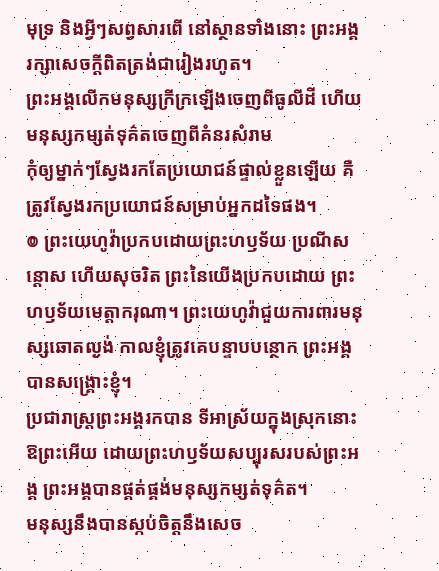មុទ្រ និងអ្វីៗសព្វសារពើ នៅស្ថានទាំងនោះ ព្រះអង្គរក្សាសេចក្ដីពិតត្រង់ជារៀងរហូត។
ព្រះអង្គលើកមនុស្សក្រីក្រឡើងចេញពីធូលីដី ហើយមនុស្សកម្សត់ទុគ៌តចេញពីគំនរសំរាម
កុំឲ្យម្នាក់ៗស្វែងរកតែប្រយោជន៍ផ្ទាល់ខ្លួនឡើយ គឺត្រូវស្វែងរកប្រយោជន៍សម្រាប់អ្នកដទៃផង។
៙ ព្រះយេហូវ៉ាប្រកបដោយព្រះហឫទ័យ ប្រណីសន្ដោស ហើយសុចរិត ព្រះនៃយើងប្រកបដោយ ព្រះហឫទ័យមេត្តាករុណា។ ព្រះយេហូវ៉ាជួយការពារមនុស្សឆោតល្ងង់ កាលខ្ញុំត្រូវគេបន្ទាបបន្ថោក ព្រះអង្គបានសង្គ្រោះខ្ញុំ។
ប្រជារាស្ត្រព្រះអង្គរកបាន ទីអាស្រ័យក្នុងស្រុកនោះ ឱព្រះអើយ ដោយព្រះហឫទ័យសប្បុរសរបស់ព្រះអង្គ ព្រះអង្គបានផ្គត់ផ្គង់មនុស្សកម្សត់ទុគ៌ត។
មនុស្សនឹងបានស្កប់ចិត្តនឹងសេច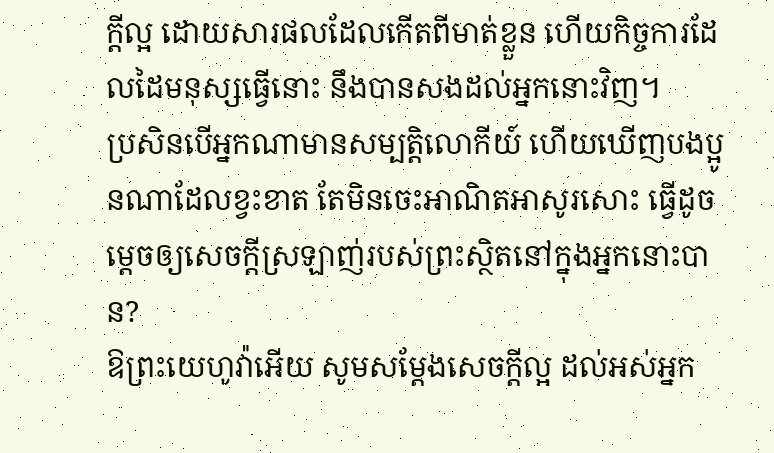ក្ដីល្អ ដោយសារផលដែលកើតពីមាត់ខ្លួន ហើយកិច្ចការដែលដៃមនុស្សធ្វើនោះ នឹងបានសងដល់អ្នកនោះវិញ។
ប្រសិនបើអ្នកណាមានសម្បត្តិលោកីយ៍ ហើយឃើញបងប្អូនណាដែលខ្វះខាត តែមិនចេះអាណិតអាសូរសោះ ធ្វើដូចម្តេចឲ្យសេចក្ដីស្រឡាញ់របស់ព្រះស្ថិតនៅក្នុងអ្នកនោះបាន?
ឱព្រះយេហូវ៉ាអើយ សូមសម្ដែងសេចក្ដីល្អ ដល់អស់អ្នក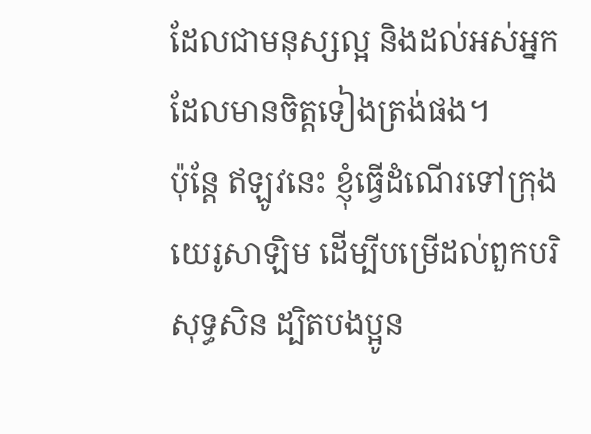ដែលជាមនុស្សល្អ និងដល់អស់អ្នកដែលមានចិត្តទៀងត្រង់ផង។
ប៉ុន្ដែ ឥឡូវនេះ ខ្ញុំធ្វើដំណើរទៅក្រុងយេរូសាឡិម ដើម្បីបម្រើដល់ពួកបរិសុទ្ធសិន ដ្បិតបងប្អូន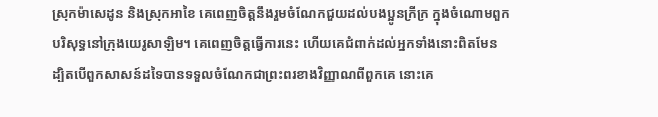ស្រុកម៉ាសេដូន និងស្រុកអាខៃ គេពេញចិត្តនឹងរួមចំណែកជួយដល់បងប្អូនក្រីក្រ ក្នុងចំណោមពួកបរិសុទ្ធនៅក្រុងយេរូសាឡិម។ គេពេញចិត្តធ្វើការនេះ ហើយគេជំពាក់ដល់អ្នកទាំងនោះពិតមែន ដ្បិតបើពួកសាសន៍ដទៃបានទទួលចំណែកជាព្រះពរខាងវិញ្ញាណពីពួកគេ នោះគេ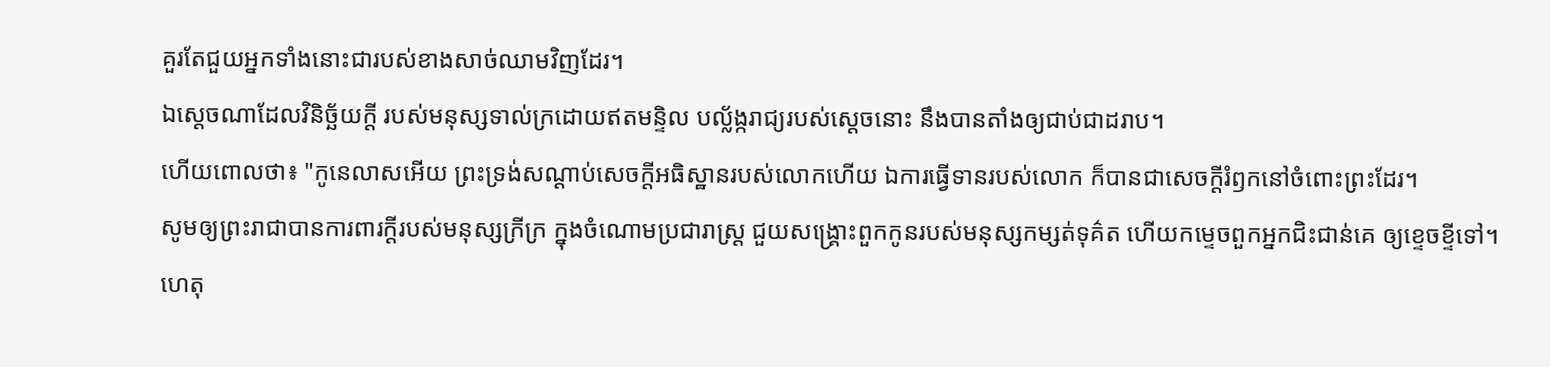គួរតែជួយអ្នកទាំងនោះជារបស់ខាងសាច់ឈាមវិញដែរ។
ឯស្តេចណាដែលវិនិច្ឆ័យក្តី របស់មនុស្សទាល់ក្រដោយឥតមន្ទិល បល្ល័ង្ករាជ្យរបស់ស្តេចនោះ នឹងបានតាំងឲ្យជាប់ជាដរាប។
ហើយពោលថា៖ "កូនេលាសអើយ ព្រះទ្រង់សណ្ដាប់សេចក្ដីអធិស្ឋានរបស់លោកហើយ ឯការធ្វើទានរបស់លោក ក៏បានជាសេចក្ដីរំឭកនៅចំពោះព្រះដែរ។
សូមឲ្យព្រះរាជាបានការពារក្ដីរបស់មនុស្សក្រីក្រ ក្នុងចំណោមប្រជារាស្ត្រ ជួយសង្គ្រោះពួកកូនរបស់មនុស្សកម្សត់ទុគ៌ត ហើយកម្ទេចពួកអ្នកជិះជាន់គេ ឲ្យខ្ទេចខ្ទីទៅ។
ហេតុ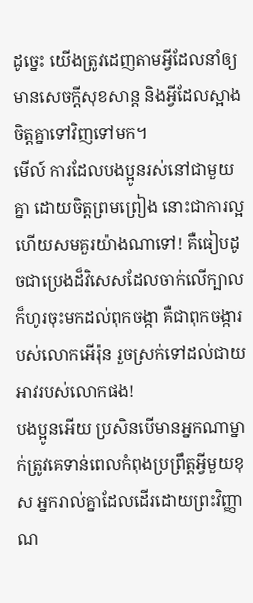ដូច្នេះ យើងត្រូវដេញតាមអ្វីដែលនាំឲ្យមានសេចក្ដីសុខសាន្ត និងអ្វីដែលស្អាងចិត្តគ្នាទៅវិញទៅមក។
មើល៍ ការដែលបងប្អូនរស់នៅជាមួយគ្នា ដោយចិត្តព្រមព្រៀង នោះជាការល្អ ហើយសមគួរយ៉ាងណាទៅ! គឺធៀបដូចជាប្រេងដ៏វិសេសដែលចាក់លើក្បាល ក៏ហូរចុះមកដល់ពុកចង្កា គឺជាពុកចង្ការបស់លោកអើរ៉ុន រួចស្រក់ទៅដល់ជាយអាវរបស់លោកផង!
បងប្អូនអើយ ប្រសិនបើមានអ្នកណាម្នាក់ត្រូវគេទាន់ពេលកំពុងប្រព្រឹត្តអ្វីមួយខុស អ្នករាល់គ្នាដែលដើរដោយព្រះវិញ្ញាណ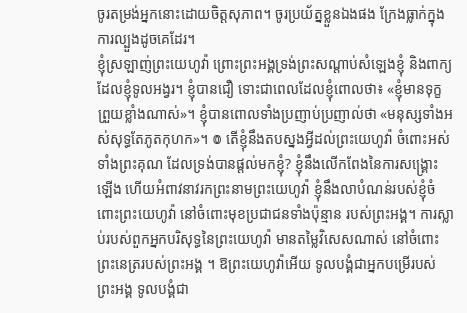ចូរតម្រង់អ្នកនោះដោយចិត្តសុភាព។ ចូរប្រយ័ត្នខ្លួនឯងផង ក្រែងធ្លាក់ក្នុងការល្បួងដូចគេដែរ។
ខ្ញុំស្រឡាញ់ព្រះយេហូវ៉ា ព្រោះព្រះអង្គទ្រង់ព្រះសណ្ដាប់សំឡេងខ្ញុំ និងពាក្យដែលខ្ញុំទូលអង្វរ។ ខ្ញុំបានជឿ ទោះជាពេលដែលខ្ញុំពោលថា៖ «ខ្ញុំមានទុក្ខព្រួយខ្លាំងណាស់»។ ខ្ញុំបានពោលទាំងប្រញាប់ប្រញាល់ថា «មនុស្សទាំងអស់សុទ្ធតែភូតកុហក»។ ៙ តើខ្ញុំនឹងតបស្នងអ្វីដល់ព្រះយេហូវ៉ា ចំពោះអស់ទាំងព្រះគុណ ដែលទ្រង់បានផ្តល់មកខ្ញុំ? ខ្ញុំនឹងលើកពែងនៃការសង្គ្រោះឡើង ហើយអំពាវនាវរកព្រះនាមព្រះយេហូវ៉ា ខ្ញុំនឹងលាបំណន់របស់ខ្ញុំចំពោះព្រះយេហូវ៉ា នៅចំពោះមុខប្រជាជនទាំងប៉ុន្មាន របស់ព្រះអង្គ។ ការស្លាប់របស់ពួកអ្នកបរិសុទ្ធនៃព្រះយេហូវ៉ា មានតម្លៃវិសេសណាស់ នៅចំពោះព្រះនេត្ររបស់ព្រះអង្គ ។ ឱព្រះយេហូវ៉ាអើយ ទូលបង្គំជាអ្នកបម្រើរបស់ព្រះអង្គ ទូលបង្គំជា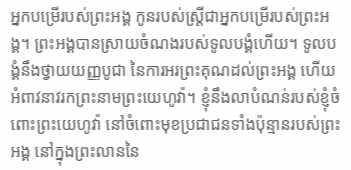អ្នកបម្រើរបស់ព្រះអង្គ កូនរបស់ស្ត្រីជាអ្នកបម្រើរបស់ព្រះអង្គ។ ព្រះអង្គបានស្រាយចំណងរបស់ទូលបង្គំហើយ។ ទូលបង្គំនឹងថ្វាយយញ្ញបូជា នៃការអរព្រះគុណដល់ព្រះអង្គ ហើយអំពាវនាវរកព្រះនាមព្រះយេហូវ៉ា។ ខ្ញុំនឹងលាបំណន់របស់ខ្ញុំចំពោះព្រះយេហូវ៉ា នៅចំពោះមុខប្រជាជនទាំងប៉ុន្មានរបស់ព្រះអង្គ នៅក្នុងព្រះលាននៃ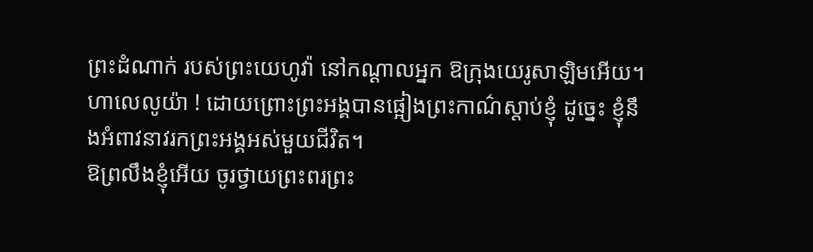ព្រះដំណាក់ របស់ព្រះយេហូវ៉ា នៅកណ្ដាលអ្នក ឱក្រុងយេរូសាឡិមអើយ។ ហាលេលូយ៉ា ! ដោយព្រោះព្រះអង្គបានផ្អៀងព្រះកាណ៌ស្តាប់ខ្ញុំ ដូច្នេះ ខ្ញុំនឹងអំពាវនាវរកព្រះអង្គអស់មួយជីវិត។
ឱព្រលឹងខ្ញុំអើយ ចូរថ្វាយព្រះពរព្រះ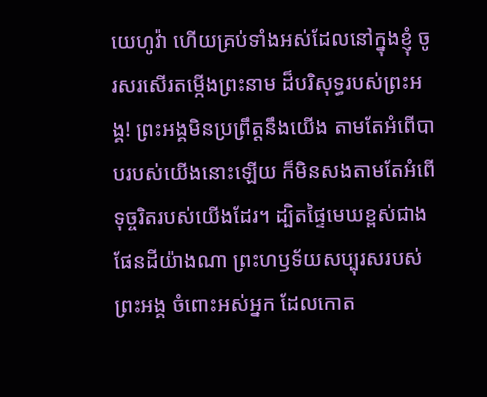យេហូវ៉ា ហើយគ្រប់ទាំងអស់ដែលនៅក្នុងខ្ញុំ ចូរសរសើរតម្កើងព្រះនាម ដ៏បរិសុទ្ធរបស់ព្រះអង្គ! ព្រះអង្គមិនប្រព្រឹត្តនឹងយើង តាមតែអំពើបាបរបស់យើងនោះឡើយ ក៏មិនសងតាមតែអំពើទុច្ចរិតរបស់យើងដែរ។ ដ្បិតផ្ទៃមេឃខ្ពស់ជាងផែនដីយ៉ាងណា ព្រះហឫទ័យសប្បុរសរបស់ព្រះអង្គ ចំពោះអស់អ្នក ដែលកោត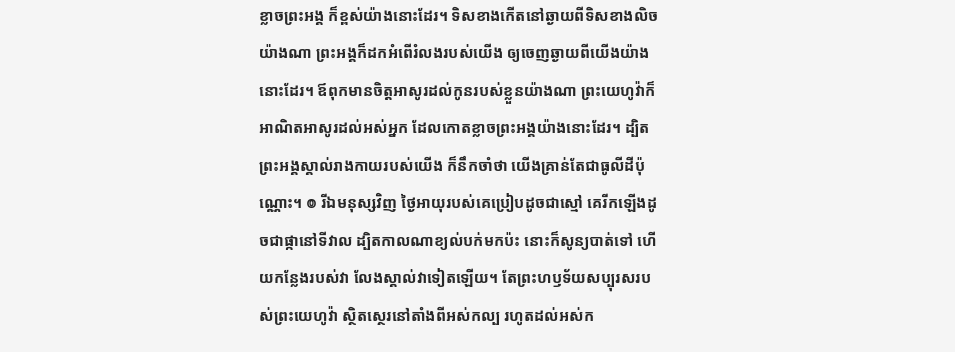ខ្លាចព្រះអង្គ ក៏ខ្ពស់យ៉ាងនោះដែរ។ ទិសខាងកើតនៅឆ្ងាយពីទិសខាងលិចយ៉ាងណា ព្រះអង្គក៏ដកអំពើរំលងរបស់យើង ឲ្យចេញឆ្ងាយពីយើងយ៉ាងនោះដែរ។ ឪពុកមានចិត្តអាសូរដល់កូនរបស់ខ្លួនយ៉ាងណា ព្រះយេហូវ៉ាក៏អាណិតអាសូរដល់អស់អ្នក ដែលកោតខ្លាចព្រះអង្គយ៉ាងនោះដែរ។ ដ្បិតព្រះអង្គស្គាល់រាងកាយរបស់យើង ក៏នឹកចាំថា យើងគ្រាន់តែជាធូលីដីប៉ុណ្ណោះ។ ៙ រីឯមនុស្សវិញ ថ្ងៃអាយុរបស់គេប្រៀបដូចជាស្មៅ គេរីកឡើងដូចជាផ្កានៅទីវាល ដ្បិតកាលណាខ្យល់បក់មកប៉ះ នោះក៏សូន្យបាត់ទៅ ហើយកន្លែងរបស់វា លែងស្គាល់វាទៀតឡើយ។ តែព្រះហឫទ័យសប្បុរសរបស់ព្រះយេហូវ៉ា ស្ថិតស្ថេរនៅតាំងពីអស់កល្ប រហូតដល់អស់ក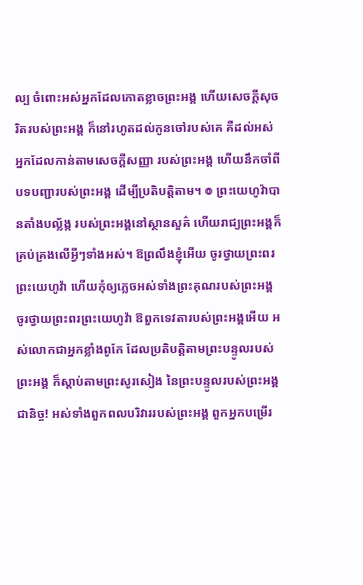ល្ប ចំពោះអស់អ្នកដែលកោតខ្លាចព្រះអង្គ ហើយសេចក្ដីសុចរិតរបស់ព្រះអង្គ ក៏នៅរហូតដល់កូនចៅរបស់គេ គឺដល់អស់អ្នកដែលកាន់តាមសេចក្ដីសញ្ញា របស់ព្រះអង្គ ហើយនឹកចាំពីបទបញ្ជារបស់ព្រះអង្គ ដើម្បីប្រតិបត្តិតាម។ ៙ ព្រះយេហូវ៉ាបានតាំងបល្ល័ង្ក របស់ព្រះអង្គនៅស្ថានសួគ៌ ហើយរាជ្យព្រះអង្គក៏គ្រប់គ្រងលើអ្វីៗទាំងអស់។ ឱព្រលឹងខ្ញុំអើយ ចូរថ្វាយព្រះពរព្រះយេហូវ៉ា ហើយកុំឲ្យភ្លេចអស់ទាំងព្រះគុណរបស់ព្រះអង្គ ចូរថ្វាយព្រះពរព្រះយេហូវ៉ា ឱពួកទេវតារបស់ព្រះអង្គអើយ អស់លោកជាអ្នកខ្លាំងពូកែ ដែលប្រតិបត្តិតាមព្រះបន្ទូលរបស់ព្រះអង្គ ក៏ស្តាប់តាមព្រះសូរសៀង នៃព្រះបន្ទូលរបស់ព្រះអង្គជានិច្ច! អស់ទាំងពួកពលបរិវាររបស់ព្រះអង្គ ពួកអ្នកបម្រើរ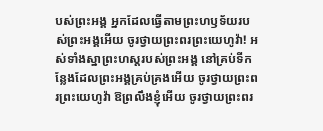បស់ព្រះអង្គ អ្នកដែលធ្វើតាមព្រះហឫទ័យរបស់ព្រះអង្គអើយ ចូរថ្វាយព្រះពរព្រះយេហូវ៉ា! អស់ទាំងស្នាព្រះហស្តរបស់ព្រះអង្គ នៅគ្រប់ទីកន្លែងដែលព្រះអង្គគ្រប់គ្រងអើយ ចូរថ្វាយព្រះពរព្រះយេហូវ៉ា ឱព្រលឹងខ្ញុំអើយ ចូរថ្វាយព្រះពរ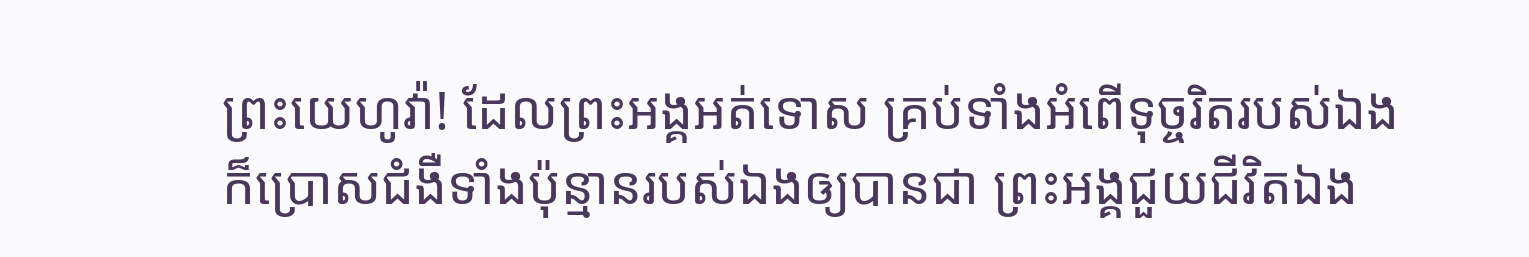ព្រះយេហូវ៉ា! ដែលព្រះអង្គអត់ទោស គ្រប់ទាំងអំពើទុច្ចរិតរបស់ឯង ក៏ប្រោសជំងឺទាំងប៉ុន្មានរបស់ឯងឲ្យបានជា ព្រះអង្គជួយជីវិតឯង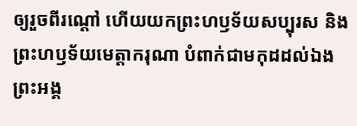ឲ្យរួចពីរណ្តៅ ហើយយកព្រះហឫទ័យសប្បុរស និងព្រះហឫទ័យមេត្តាករុណា បំពាក់ជាមកុដដល់ឯង ព្រះអង្គ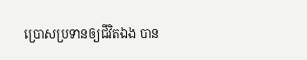ប្រោសប្រទានឲ្យជីវិតឯង បាន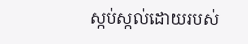ស្កប់ស្កល់ដោយរបស់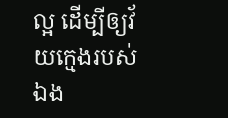ល្អ ដើម្បីឲ្យវ័យក្មេងរបស់ឯង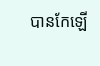បានកែឡើ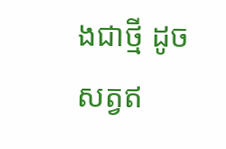ងជាថ្មី ដូចសត្វឥ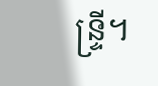ន្ទ្រី។